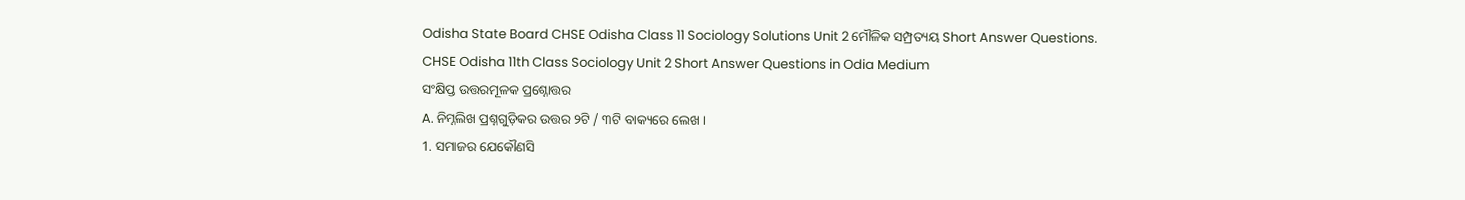Odisha State Board CHSE Odisha Class 11 Sociology Solutions Unit 2 ମୌଳିକ ସମ୍ପ୍ରତ୍ୟୟ Short Answer Questions.
CHSE Odisha 11th Class Sociology Unit 2 Short Answer Questions in Odia Medium
ସଂକ୍ଷିପ୍ତ ଉତ୍ତରମୂଳକ ପ୍ରଶ୍ନୋତ୍ତର
A. ନିମ୍ନଲିଖ ପ୍ରଶ୍ନଗୁଡ଼ିକର ଉତ୍ତର ୨ଟି / ୩ଟି ବାକ୍ୟରେ ଲେଖ ।
1. ସମାଜର ଯେକୌଣସି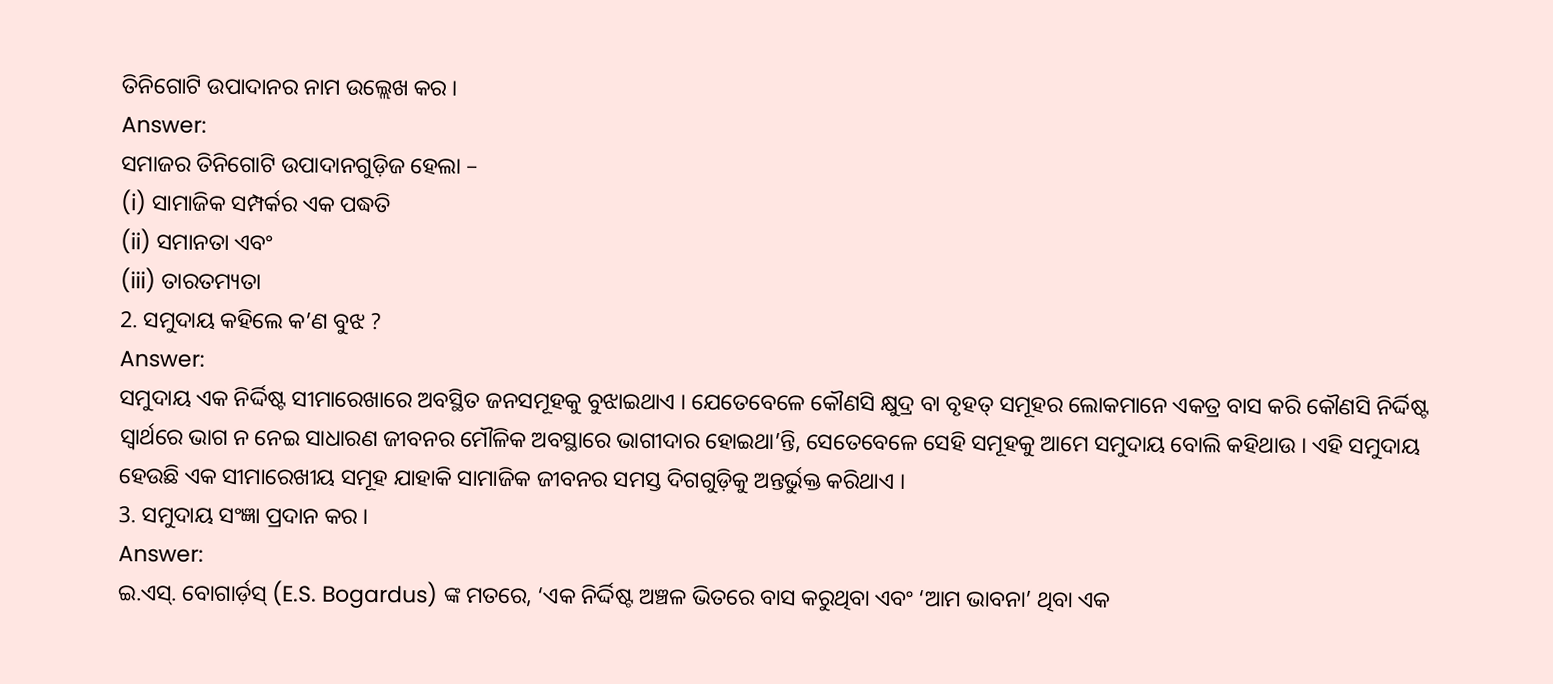ତିନିଗୋଟି ଉପାଦାନର ନାମ ଉଲ୍ଲେଖ କର ।
Answer:
ସମାଜର ତିନିଗୋଟି ଉପାଦାନଗୁଡ଼ିଜ ହେଲା –
(i) ସାମାଜିକ ସମ୍ପର୍କର ଏକ ପଦ୍ଧତି
(ii) ସମାନତା ଏବଂ
(iii) ତାରତମ୍ୟତା
2. ସମୁଦାୟ କହିଲେ କ’ଣ ବୁଝ ?
Answer:
ସମୁଦାୟ ଏକ ନିର୍ଦ୍ଦିଷ୍ଟ ସୀମାରେଖାରେ ଅବସ୍ଥିତ ଜନସମୂହକୁ ବୁଝାଇଥାଏ । ଯେତେବେଳେ କୌଣସି କ୍ଷୁଦ୍ର ବା ବୃହତ୍ ସମୂହର ଲୋକମାନେ ଏକତ୍ର ବାସ କରି କୌଣସି ନିର୍ଦ୍ଦିଷ୍ଟ ସ୍ବାର୍ଥରେ ଭାଗ ନ ନେଇ ସାଧାରଣ ଜୀବନର ମୌଳିକ ଅବସ୍ଥାରେ ଭାଗୀଦାର ହୋଇଥା’ନ୍ତି, ସେତେବେଳେ ସେହି ସମୂହକୁ ଆମେ ସମୁଦାୟ ବୋଲି କହିଥାଉ । ଏହି ସମୁଦାୟ ହେଉଛି ଏକ ସୀମାରେଖୀୟ ସମୂହ ଯାହାକି ସାମାଜିକ ଜୀବନର ସମସ୍ତ ଦିଗଗୁଡ଼ିକୁ ଅନ୍ତର୍ଭୁକ୍ତ କରିଥାଏ ।
3. ସମୁଦାୟ ସଂଜ୍ଞା ପ୍ରଦାନ କର ।
Answer:
ଇ.ଏସ୍. ବୋଗାର୍ଡ଼ସ୍ (E.S. Bogardus) ଙ୍କ ମତରେ, ‘ଏକ ନିର୍ଦ୍ଦିଷ୍ଟ ଅଞ୍ଚଳ ଭିତରେ ବାସ କରୁଥିବା ଏବଂ ‘ଆମ ଭାବନା’ ଥିବା ଏକ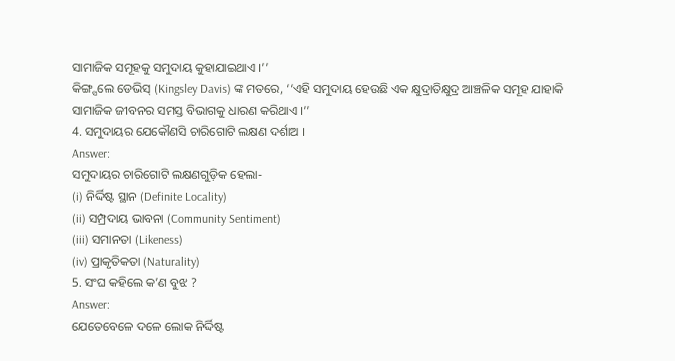ସାମାଜିକ ସମୂହକୁ ସମୁଦାୟ କୁହାଯାଇଥାଏ ।’’
କିଙ୍ଗ୍ସଲେ ଡେଭିସ୍ (Kingsley Davis) ଙ୍କ ମତରେ, ‘‘ଏହି ସମୁଦାୟ ହେଉଛି ଏକ କ୍ଷୁଦ୍ରାତିକ୍ଷୁଦ୍ର ଆଞ୍ଚଳିକ ସମୂହ ଯାହାକି ସାମାଜିକ ଜୀବନର ସମସ୍ତ ବିଭାଗକୁ ଧାରଣ କରିଥାଏ ।’’
4. ସମୁଦାୟର ଯେକୌଣସି ଚାରିଗୋଟି ଲକ୍ଷଣ ଦର୍ଶାଅ ।
Answer:
ସମୁଦାୟର ଚାରିଗୋଟି ଲକ୍ଷଣଗୁଡ଼ିକ ହେଲା-
(i) ନିର୍ଦ୍ଦିଷ୍ଟ ସ୍ଥାନ (Definite Locality)
(ii) ସମ୍ପ୍ରଦାୟ ଭାବନା (Community Sentiment)
(iii) ସମାନତା (Likeness)
(iv) ପ୍ରାକୃତିକତା (Naturality)
5. ସଂଘ କହିଲେ କ’ଣ ବୁଝ ?
Answer:
ଯେତେବେଳେ ଦଳେ ଲୋକ ନିର୍ଦ୍ଦିଷ୍ଟ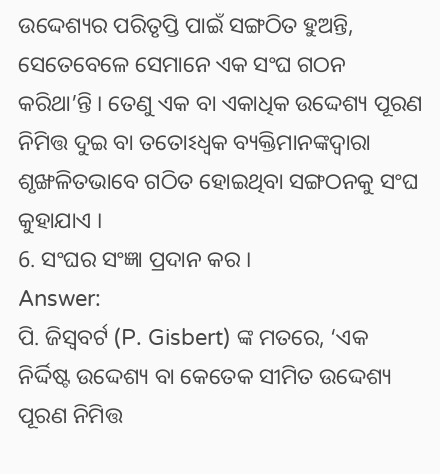ଉଦ୍ଦେଶ୍ୟର ପରିତୃପ୍ତି ପାଇଁ ସଙ୍ଗଠିତ ହୁଅନ୍ତି, ସେତେବେଳେ ସେମାନେ ଏକ ସଂଘ ଗଠନ କରିଥା’ନ୍ତି । ତେଣୁ ଏକ ବା ଏକାଧିକ ଉଦ୍ଦେଶ୍ୟ ପୂରଣ ନିମିତ୍ତ ଦୁଇ ବା ତତୋଽଧ୍ଵକ ବ୍ୟକ୍ତିମାନଙ୍କଦ୍ୱାରା ଶୃଙ୍ଖଳିତଭାବେ ଗଠିତ ହୋଇଥିବା ସଙ୍ଗଠନକୁ ସଂଘ କୁହାଯାଏ ।
6. ସଂଘର ସଂଜ୍ଞା ପ୍ରଦାନ କର ।
Answer:
ପି. ଜିସ୍ବବର୍ଟ (P. Gisbert) ଙ୍କ ମତରେ, ‘ଏକ ନିର୍ଦ୍ଦିଷ୍ଟ ଉଦ୍ଦେଶ୍ୟ ବା କେତେକ ସୀମିତ ଉଦ୍ଦେଶ୍ୟ ପୂରଣ ନିମିତ୍ତ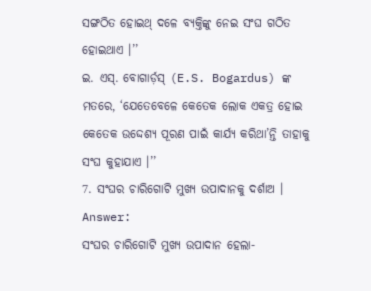ସଙ୍ଗଠିତ ହୋଇଥ୍ ଦଳେ ବ୍ୟକ୍ତିଙ୍କୁ ନେଇ ସଂଘ ଗଠିତ ହୋଇଥାଏ ।’’
ଇ. ଏସ୍. ବୋଗାର୍ଡ଼ସ୍ (E.S. Bogardus) ଙ୍କ ମତରେ, ‘ଯେତେବେଳେ କେତେକ ଲୋକ ଏକତ୍ର ହୋଇ କେତେକ ଉଦ୍ଦେଶ୍ୟ ପୂରଣ ପାଇଁ କାର୍ଯ୍ୟ କରିଥା’ନ୍ତି ତାହାକୁ ସଂଘ କୁହାଯାଏ ।’’
7. ସଂଘର ଚାରିଗୋଟି ମୁଖ୍ୟ ଉପାଦାନକୁ ଦର୍ଶାଅ ।
Answer:
ସଂଘର ଚାରିଗୋଟି ମୁଖ୍ୟ ଉପାଦାନ ହେଲା-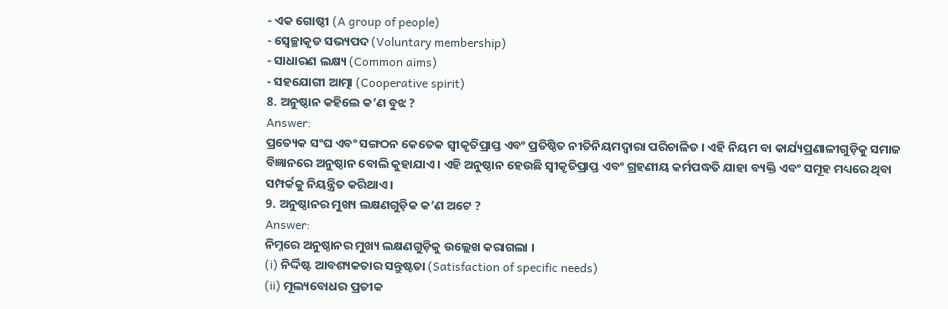- ଏକ ଗୋଷ୍ଠୀ (A group of people)
- ସ୍ୱେଚ୍ଛାକୃତ ସଭ୍ୟପଦ (Voluntary membership)
- ସାଧାରଣ ଲକ୍ଷ୍ୟ (Common aims)
- ସହଯୋଗୀ ଆତ୍ମା (Cooperative spirit)
8. ଅନୁଷ୍ଠାନ କହିଲେ କ’ଣ ବୁଝ ?
Answer:
ପ୍ରତ୍ୟେକ ସଂଘ ଏବଂ ସଙ୍ଗଠନ କେତେକ ସ୍ବୀକୃତିପ୍ରାପ୍ତ ଏବଂ ପ୍ରତିଷ୍ଠିତ ନୀତିନିୟମଦ୍ୱାରା ପରିଚାଳିତ । ଏହି ନିୟମ ବା କାର୍ଯ୍ୟପ୍ରଣାଳୀଗୁଡ଼ିକୁ ସମାଜ ବିଜ୍ଞାନରେ ଅନୁଷ୍ଠାନ ବୋଲି କୁହାଯାଏ । ଏହି ଅନୁଷ୍ଠାନ ହେଉଛି ସ୍ବୀକୃତିପ୍ରାପ୍ତ ଏବଂ ଗ୍ରହଣୀୟ କର୍ମପଦ୍ଧତି ଯାହା ବ୍ୟକ୍ତି ଏବଂ ସମୂହ ମଧ୍ୟରେ ଥିବା ସମ୍ପର୍କକୁ ନିୟନ୍ତ୍ରିତ କରିଥାଏ ।
9. ଅନୁଷ୍ଠାନର ମୁଖ୍ୟ ଲକ୍ଷଣଗୁଡ଼ିକ କ’ଣ ଅଟେ ?
Answer:
ନିମ୍ନରେ ଅନୁଷ୍ଠାନର ମୁଖ୍ୟ ଲକ୍ଷଣଗୁଡ଼ିକୁ ଉଲ୍ଲେଖ କରାଗଲା ।
(i) ନିର୍ଦ୍ଦିଷ୍ଟ ଆବଶ୍ୟକତାର ସନ୍ତୁଷ୍ଟତା (Satisfaction of specific needs)
(ii) ମୂଲ୍ୟବୋଧର ପ୍ରତୀକ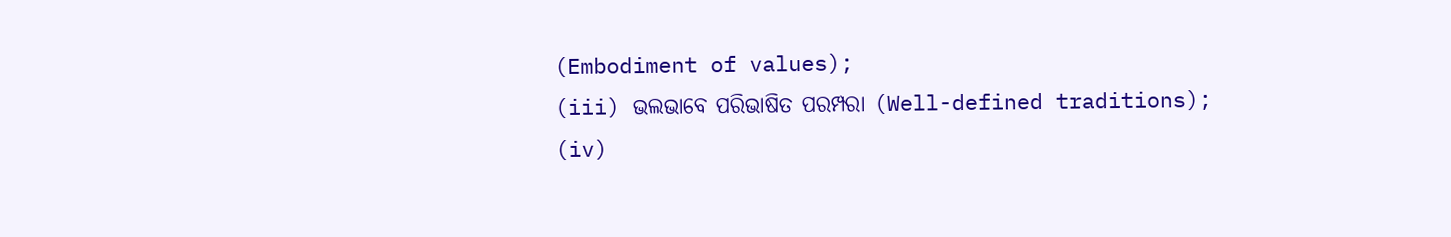(Embodiment of values);
(iii) ଭଲଭାବେ ପରିଭାଷିତ ପରମ୍ପରା (Well-defined traditions);
(iv)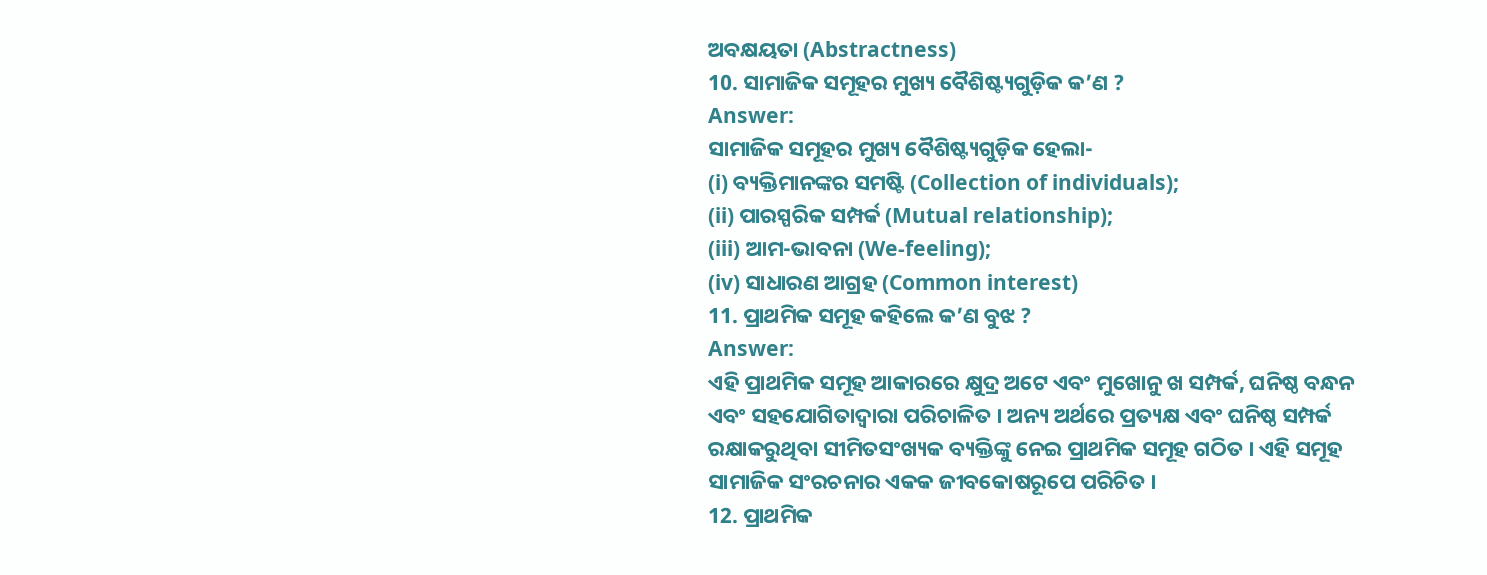ଅବକ୍ଷୟତା (Abstractness)
10. ସାମାଜିକ ସମୂହର ମୁଖ୍ୟ ବୈଶିଷ୍ଟ୍ୟଗୁଡ଼ିକ କ’ଣ ?
Answer:
ସାମାଜିକ ସମୂହର ମୁଖ୍ୟ ବୈଶିଷ୍ଟ୍ୟଗୁଡ଼ିକ ହେଲା-
(i) ବ୍ୟକ୍ତିମାନଙ୍କର ସମଷ୍ଟି (Collection of individuals);
(ii) ପାରସ୍ପରିକ ସମ୍ପର୍କ (Mutual relationship);
(iii) ଆମ-ଭାବନା (We-feeling);
(iv) ସାଧାରଣ ଆଗ୍ରହ (Common interest)
11. ପ୍ରାଥମିକ ସମୂହ କହିଲେ କ’ଣ ବୁଝ ?
Answer:
ଏହି ପ୍ରାଥମିକ ସମୂହ ଆକାରରେ କ୍ଷୁଦ୍ର ଅଟେ ଏବଂ ମୁଖୋନୁ ଖ ସମ୍ପର୍କ, ଘନିଷ୍ଠ ବନ୍ଧନ ଏବଂ ସହଯୋଗିତାଦ୍ୱାରା ପରିଚାଳିତ । ଅନ୍ୟ ଅର୍ଥରେ ପ୍ରତ୍ୟକ୍ଷ ଏବଂ ଘନିଷ୍ଠ ସମ୍ପର୍କ ରକ୍ଷାକରୁଥିବା ସୀମିତସଂଖ୍ୟକ ବ୍ୟକ୍ତିଙ୍କୁ ନେଇ ପ୍ରାଥମିକ ସମୂହ ଗଠିତ । ଏହି ସମୂହ ସାମାଜିକ ସଂରଚନାର ଏକକ ଜୀବକୋଷରୂପେ ପରିଚିତ ।
12. ପ୍ରାଥମିକ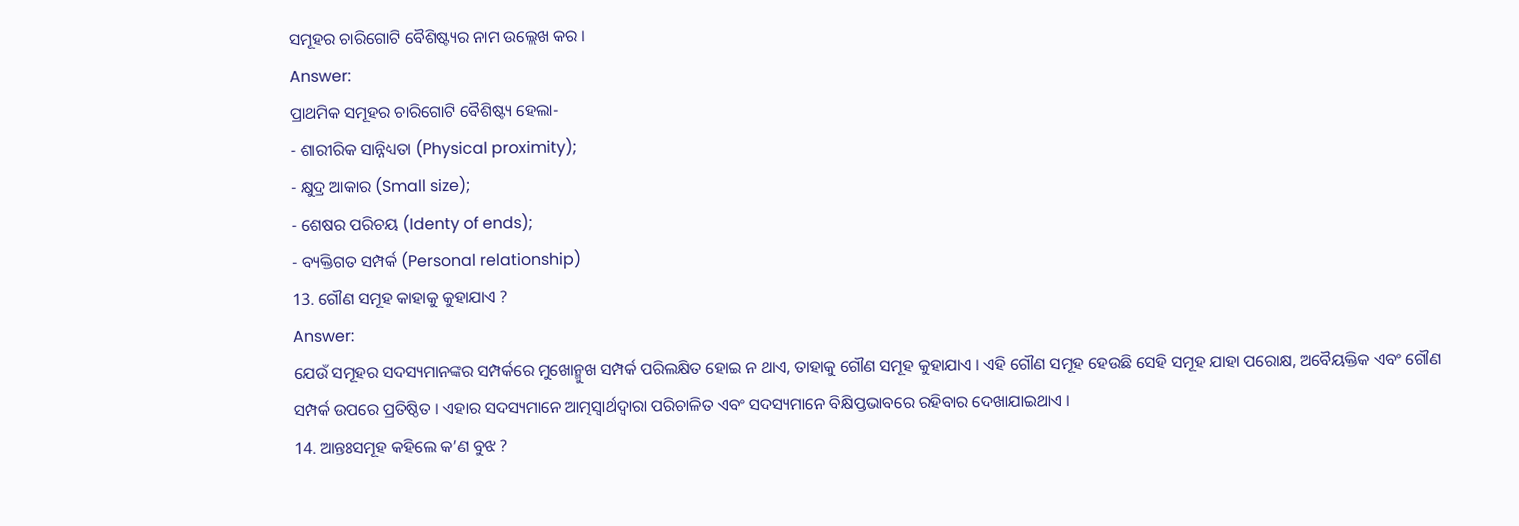ସମୂହର ଚାରିଗୋଟି ବୈଶିଷ୍ଟ୍ୟର ନାମ ଉଲ୍ଲେଖ କର ।
Answer:
ପ୍ରାଥମିକ ସମୂହର ଚାରିଗୋଟି ବୈଶିଷ୍ଟ୍ୟ ହେଲା-
- ଶାରୀରିକ ସାନ୍ନିଧ୍ୟତା (Physical proximity);
- କ୍ଷୁଦ୍ର ଆକାର (Small size);
- ଶେଷର ପରିଚୟ (Identy of ends);
- ବ୍ୟକ୍ତିଗତ ସମ୍ପର୍କ (Personal relationship)
13. ଗୌଣ ସମୂହ କାହାକୁ କୁହାଯାଏ ?
Answer:
ଯେଉଁ ସମୂହର ସଦସ୍ୟମାନଙ୍କର ସମ୍ପର୍କରେ ମୁଖୋନ୍ମୁଖ ସମ୍ପର୍କ ପରିଲକ୍ଷିତ ହୋଇ ନ ଥାଏ, ତାହାକୁ ଗୌଣ ସମୂହ କୁହାଯାଏ । ଏହି ଗୌଣ ସମୂହ ହେଉଛି ସେହି ସମୂହ ଯାହା ପରୋକ୍ଷ, ଅବୈୟକ୍ତିକ ଏବଂ ଗୌଣ ସମ୍ପର୍କ ଉପରେ ପ୍ରତିଷ୍ଠିତ । ଏହାର ସଦସ୍ୟମାନେ ଆତ୍ମସ୍ୱାର୍ଥଦ୍ୱାରା ପରିଚାଳିତ ଏବଂ ସଦସ୍ୟମାନେ ବିକ୍ଷିପ୍ତଭାବରେ ରହିବାର ଦେଖାଯାଇଥାଏ ।
14. ଆନ୍ତଃସମୂହ କହିଲେ କ’ଣ ବୁଝ ?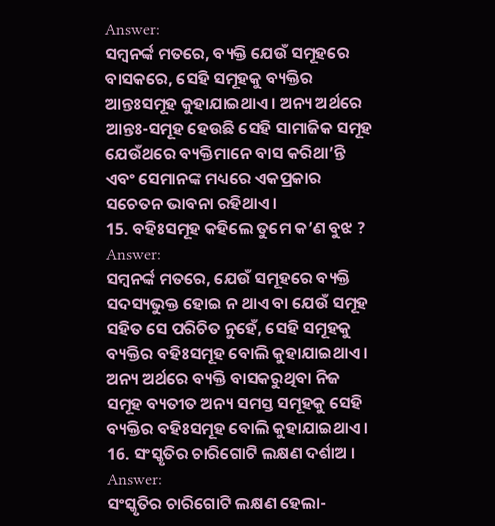Answer:
ସମ୍ବନର୍ଙ୍କ ମତରେ, ବ୍ୟକ୍ତି ଯେଉଁ ସମୂହରେ ବାସକରେ, ସେହି ସମୂହକୁ ବ୍ୟକ୍ତିର ଆନ୍ତଃସମୂହ କୁହାଯାଇଥାଏ । ଅନ୍ୟ ଅର୍ଥରେ ଆନ୍ତଃ-ସମୂହ ହେଉଛି ସେହି ସାମାଜିକ ସମୂହ ଯେଉଁଥରେ ବ୍ୟକ୍ତିମାନେ ବାସ କରିଥା’ନ୍ତି ଏବଂ ସେମାନଙ୍କ ମଧ୍ୟରେ ଏକପ୍ରକାର ସଚେତନ ଭାବନା ରହିଥାଏ ।
15. ବହିଃସମୂହ କହିଲେ ତୁମେ କ’ଣ ବୁଝ ?
Answer:
ସମ୍ବନର୍ଙ୍କ ମତରେ, ଯେଉଁ ସମୂହରେ ବ୍ୟକ୍ତି ସଦସ୍ୟଭୁକ୍ତ ହୋଇ ନ ଥାଏ ବା ଯେଉଁ ସମୂହ ସହିତ ସେ ପରିଚିତ ନୁହେଁ, ସେହି ସମୂହକୁ ବ୍ୟକ୍ତିର ବହିଃସମୂହ ବୋଲି କୁହାଯାଇଥାଏ । ଅନ୍ୟ ଅର୍ଥରେ ବ୍ୟକ୍ତି ବାସକରୁଥିବା ନିଜ ସମୂହ ବ୍ୟତୀତ ଅନ୍ୟ ସମସ୍ତ ସମୂହକୁ ସେହି ବ୍ୟକ୍ତିର ବହିଃସମୂହ ବୋଲି କୁହାଯାଇଥାଏ ।
16. ସଂସ୍କୃତିର ଚାରିଗୋଟି ଲକ୍ଷଣ ଦର୍ଶାଅ ।
Answer:
ସଂସ୍କୃତିର ଚାରିଗୋଟି ଲକ୍ଷଣ ହେଲା-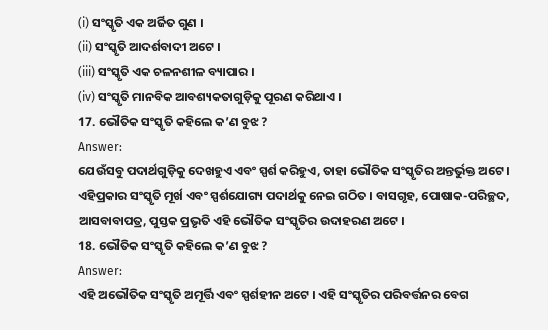(i) ସଂସ୍କୃତି ଏକ ଅର୍ଜିତ ଗୁଣ ।
(ii) ସଂସ୍କୃତି ଆଦର୍ଶବାଦୀ ଅଟେ ।
(iii) ସଂସ୍କୃତି ଏକ ଚଳନଶୀଳ ବ୍ୟାପାର ।
(iv) ସଂସ୍କୃତି ମାନବିକ ଆବଶ୍ୟକତାଗୁଡ଼ିକୁ ପୂରଣ କରିଥାଏ ।
17. ଭୌତିକ ସଂସ୍କୃତି କହିଲେ କ’ଣ ବୁଝ ?
Answer:
ଯେଉଁସବୁ ପଦାର୍ଥଗୁଡ଼ିକୁ ଦେଖହୁଏ ଏବଂ ସ୍ପର୍ଶ କରିହୁଏ, ତାହା ଭୌତିକ ସଂସ୍କୃତିର ଅନ୍ତର୍ଭୁକ୍ତ ଅଟେ । ଏହିପ୍ରକାର ସଂସ୍କୃତି ମୂର୍ଖ ଏବଂ ସ୍ପର୍ଶଯୋଗ୍ୟ ପଦାର୍ଥକୁ ନେଇ ଗଠିତ । ବାସଗୃହ, ପୋଷାକ-ପରିଚ୍ଛଦ, ଆସବାବାପତ୍ର, ପୁସ୍ତକ ପ୍ରଭୃତି ଏହି ଭୌତିକ ସଂସ୍କୃତିର ଉଦାହରଣ ଅଟେ ।
18. ଭୌତିକ ସଂସ୍କୃତି କହିଲେ କ’ଣ ବୁଝ ?
Answer:
ଏହି ଅଭୌତିକ ସଂସ୍କୃତି ଅମୂର୍ତ୍ତି ଏବଂ ସ୍ପର୍ଶହୀନ ଅଟେ । ଏହି ସଂସ୍କୃତିର ପରିବର୍ତ୍ତନର ବେଗ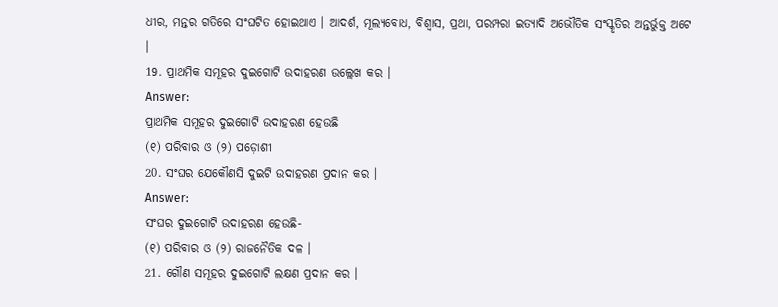ଧୀର, ମନ୍ତର ଗତିରେ ସଂଘଟିତ ହୋଇଥାଏ । ଆଦର୍ଶ, ମୂଲ୍ୟବୋଧ, ବିଶ୍ଵାସ, ପ୍ରଥା, ପରମ୍ପରା ଇତ୍ୟାଦି ଅଭୌତିକ ସଂସ୍କୃତିର ଅନ୍ତର୍ଭୁକ୍ତ ଅଟେ ।
19. ପ୍ରାଥମିକ ସମୂହର ଦୁଇଗୋଟି ଉଦାହରଣ ଉଲ୍ଲେଖ କର ।
Answer:
ପ୍ରାଥମିକ ସମୂହର ଦୁଇଗୋଟି ଉଦାହରଣ ହେଉଛି
(୧) ପରିବାର ଓ (୨) ପଡ଼ୋଶୀ
20. ସଂଘର ଯେକୌଣସି ଦୁଇଟି ଉଦାହରଣ ପ୍ରଦାନ କର ।
Answer:
ସଂଘର ଦୁଇଗୋଟି ଉଦାହରଣ ହେଉଛି-
(୧) ପରିବାର ଓ (୨) ରାଜନୈତିକ ଦଳ ।
21. ଗୌଣ ସମୂହର ଦୁଇଗୋଟି ଲକ୍ଷଣ ପ୍ରଦାନ କର ।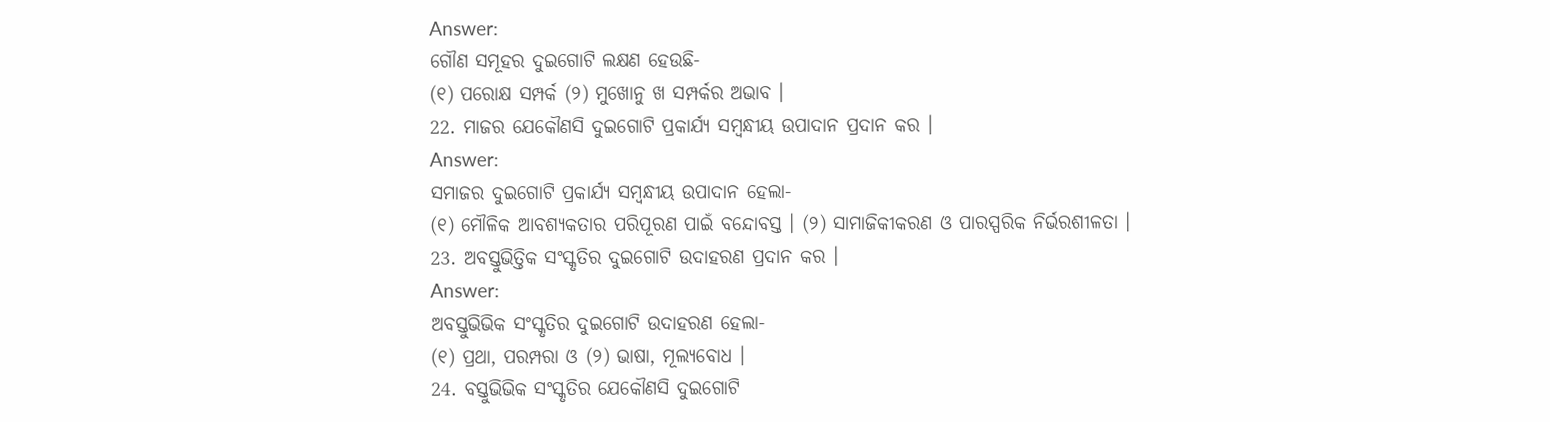Answer:
ଗୌଣ ସମୂହର ଦୁଇଗୋଟି ଲକ୍ଷଣ ହେଉଛି-
(୧) ପରୋକ୍ଷ ସମ୍ପର୍କ (୨) ମୁଖୋନୁ ଖ ସମ୍ପର୍କର ଅଭାବ ।
22. ମାଜର ଯେକୌଣସି ଦୁଇଗୋଟି ପ୍ରକାର୍ଯ୍ୟ ସମ୍ବନ୍ଧୀୟ ଉପାଦାନ ପ୍ରଦାନ କର ।
Answer:
ସମାଜର ଦୁଇଗୋଟି ପ୍ରକାର୍ଯ୍ୟ ସମ୍ବନ୍ଧୀୟ ଉପାଦାନ ହେଲା-
(୧) ମୌଳିକ ଆବଶ୍ୟକତାର ପରିପୂରଣ ପାଇଁ ବନ୍ଦୋବସ୍ତ । (୨) ସାମାଜିକୀକରଣ ଓ ପାରସ୍ପରିକ ନିର୍ଭରଶୀଳତା ।
23. ଅବସ୍ତୁଭିତ୍ତିକ ସଂସ୍କୃତିର ଦୁଇଗୋଟି ଉଦାହରଣ ପ୍ରଦାନ କର ।
Answer:
ଅବସ୍ତୁଭିଭିକ ସଂସ୍କୃତିର ଦୁଇଗୋଟି ଉଦାହରଣ ହେଲା-
(୧) ପ୍ରଥା, ପରମ୍ପରା ଓ (୨) ଭାଷା, ମୂଲ୍ୟବୋଧ ।
24. ବସ୍ତୁଭିଭିକ ସଂସ୍କୃତିର ଯେକୌଣସି ଦୁଇଗୋଟି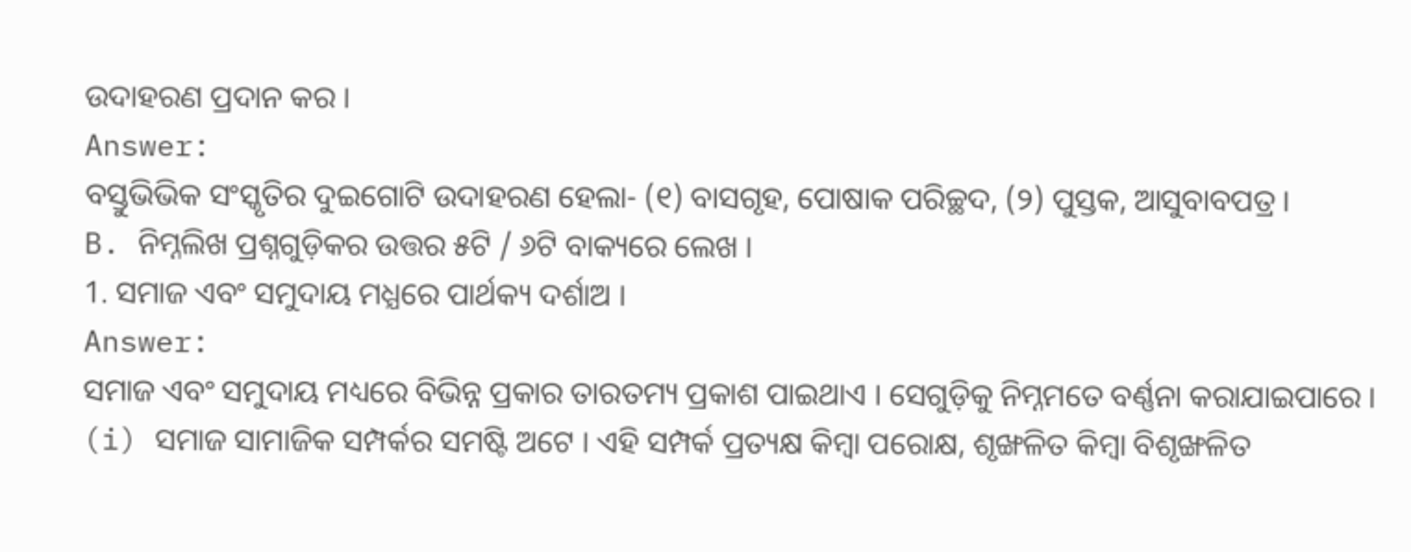ଉଦାହରଣ ପ୍ରଦାନ କର ।
Answer:
ବସ୍ତୁଭିଭିକ ସଂସ୍କୃତିର ଦୁଇଗୋଟି ଉଦାହରଣ ହେଲା- (୧) ବାସଗୃହ, ପୋଷାକ ପରିଚ୍ଛଦ, (୨) ପୁସ୍ତକ, ଆସୁବାବପତ୍ର ।
B. ନିମ୍ନଲିଖ ପ୍ରଶ୍ନଗୁଡ଼ିକର ଉତ୍ତର ୫ଟି / ୬ଟି ବାକ୍ୟରେ ଲେଖ ।
1. ସମାଜ ଏବଂ ସମୁଦାୟ ମଧ୍ଯରେ ପାର୍ଥକ୍ୟ ଦର୍ଶାଅ ।
Answer:
ସମାଜ ଏବଂ ସମୁଦାୟ ମଧ୍ୟରେ ବିଭିନ୍ନ ପ୍ରକାର ତାରତମ୍ୟ ପ୍ରକାଶ ପାଇଥାଏ । ସେଗୁଡ଼ିକୁ ନିମ୍ନମତେ ବର୍ଣ୍ଣନା କରାଯାଇପାରେ ।
(i) ସମାଜ ସାମାଜିକ ସମ୍ପର୍କର ସମଷ୍ଟି ଅଟେ । ଏହି ସମ୍ପର୍କ ପ୍ରତ୍ୟକ୍ଷ କିମ୍ବା ପରୋକ୍ଷ, ଶୃଙ୍ଖଳିତ କିମ୍ବା ବିଶୃଙ୍ଖଳିତ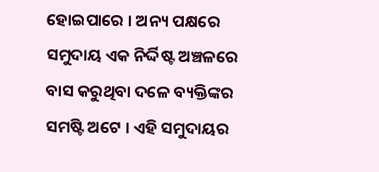ହୋଇପାରେ । ଅନ୍ୟ ପକ୍ଷରେ ସମୁଦାୟ ଏକ ନିର୍ଦ୍ଦିଷ୍ଟ ଅଞ୍ଚଳରେ ବାସ କରୁଥିବା ଦଳେ ବ୍ୟକ୍ତିଙ୍କର ସମଷ୍ଟି ଅଟେ । ଏହି ସମୁଦାୟର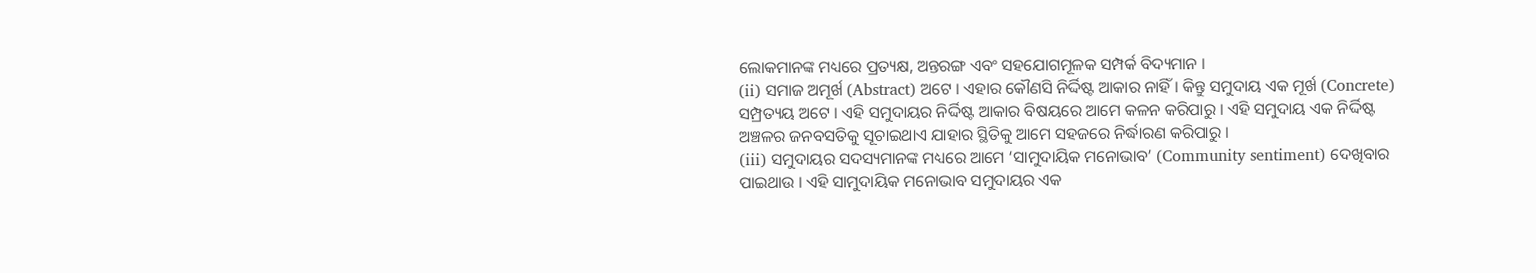ଲୋକମାନଙ୍କ ମଧ୍ୟରେ ପ୍ରତ୍ୟକ୍ଷ, ଅନ୍ତରଙ୍ଗ ଏବଂ ସହଯୋଗମୂଳକ ସମ୍ପର୍କ ବିଦ୍ୟମାନ ।
(ii) ସମାଜ ଅମୂର୍ଖ (Abstract) ଅଟେ । ଏହାର କୌଣସି ନିର୍ଦ୍ଦିଷ୍ଟ ଆକାର ନାହିଁ । କିନ୍ତୁ ସମୁଦାୟ ଏକ ମୂର୍ଖ (Concrete) ସମ୍ପ୍ରତ୍ୟୟ ଅଟେ । ଏହି ସମୁଦାୟର ନିର୍ଦ୍ଦିଷ୍ଟ ଆକାର ବିଷୟରେ ଆମେ କଳନ କରିପାରୁ । ଏହି ସମୁଦାୟ ଏକ ନିର୍ଦ୍ଦିଷ୍ଟ ଅଞ୍ଚଳର ଜନବସତିକୁ ସୂଚାଇଥାଏ ଯାହାର ସ୍ଥିତିକୁ ଆମେ ସହଜରେ ନିର୍ଦ୍ଧାରଣ କରିପାରୁ ।
(iii) ସମୁଦାୟର ସଦସ୍ୟମାନଙ୍କ ମଧ୍ୟରେ ଆମେ ‘ସାମୁଦାୟିକ ମନୋଭାବ’ (Community sentiment) ଦେଖିବାର ପାଇଥାଉ । ଏହି ସାମୁଦାୟିକ ମନୋଭାବ ସମୁଦାୟର ଏକ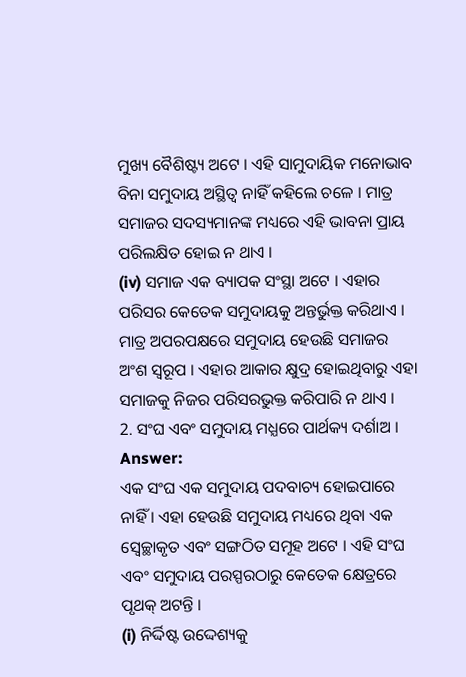ମୁଖ୍ୟ ବୈଶିଷ୍ଟ୍ୟ ଅଟେ । ଏହି ସାମୁଦାୟିକ ମନୋଭାବ ବିନା ସମୁଦାୟ ଅସ୍ଥିତ୍ଵ ନାହିଁ କହିଲେ ଚଳେ । ମାତ୍ର ସମାଜର ସଦସ୍ୟମାନଙ୍କ ମଧ୍ୟରେ ଏହି ଭାବନା ପ୍ରାୟ ପରିଲକ୍ଷିତ ହୋଇ ନ ଥାଏ ।
(iv) ସମାଜ ଏକ ବ୍ୟାପକ ସଂସ୍ଥା ଅଟେ । ଏହାର ପରିସର କେତେକ ସମୁଦାୟକୁ ଅନ୍ତର୍ଭୁକ୍ତ କରିଥାଏ । ମାତ୍ର ଅପରପକ୍ଷରେ ସମୁଦାୟ ହେଉଛି ସମାଜର ଅଂଶ ସ୍ଵରୂପ । ଏହାର ଆକାର କ୍ଷୁଦ୍ର ହୋଇଥିବାରୁ ଏହା ସମାଜକୁ ନିଜର ପରିସରଭୁକ୍ତ କରିପାରି ନ ଥାଏ ।
2. ସଂଘ ଏବଂ ସମୁଦାୟ ମଧ୍ଯରେ ପାର୍ଥକ୍ୟ ଦର୍ଶାଅ ।
Answer:
ଏକ ସଂଘ ଏକ ସମୁଦାୟ ପଦବାଚ୍ୟ ହୋଇପାରେ ନାହିଁ । ଏହା ହେଉଛି ସମୁଦାୟ ମଧ୍ୟରେ ଥିବା ଏକ ସ୍ବେଚ୍ଛାକୃତ ଏବଂ ସଙ୍ଗଠିତ ସମୂହ ଅଟେ । ଏହି ସଂଘ ଏବଂ ସମୁଦାୟ ପରସ୍ପରଠାରୁ କେତେକ କ୍ଷେତ୍ରରେ ପୃଥକ୍ ଅଟନ୍ତି ।
(i) ନିର୍ଦ୍ଦିଷ୍ଟ ଉଦ୍ଦେଶ୍ୟକୁ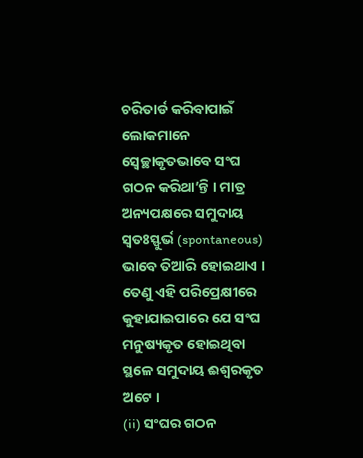ଚରିତାର୍ଡ କରିବାପାଇଁ ଲୋକମାନେ ସ୍ବେଚ୍ଛାକୃତଭାବେ ସଂଘ ଗଠନ କରିଥା’ନ୍ତି । ମାତ୍ର ଅନ୍ୟପକ୍ଷରେ ସମୁଦାୟ ସ୍ବତଃସ୍ଫୁର୍ଭ (spontaneous) ଭାବେ ତିଆରି ହୋଇଥାଏ । ତେଣୁ ଏହି ପରିପ୍ରେକ୍ଷୀରେ କୁହାଯାଇପାରେ ଯେ ସଂଘ ମନୁଷ୍ୟକୃତ ହୋଇଥିବା ସ୍ଥଳେ ସମୁଦାୟ ଈଶ୍ଵରକୃତ ଅଟେ ।
(ii) ସଂଘର ଗଠନ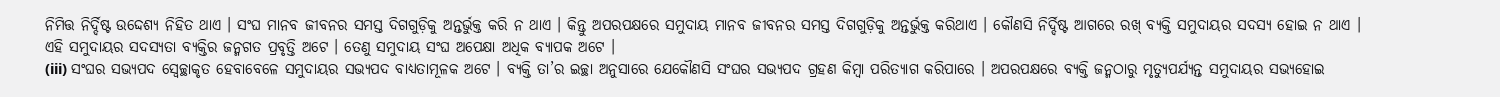ନିମିତ୍ତ ନିର୍ଦ୍ଦିଷ୍ଟ ଉଦ୍ଦେଶ୍ୟ ନିହିତ ଥାଏ । ସଂଘ ମାନବ ଜୀବନର ସମସ୍ତ ଦିଗଗୁଡ଼ିକୁ ଅନ୍ତର୍ଭୁକ୍ତ କରି ନ ଥାଏ । କିନ୍ତୁ ଅପରପକ୍ଷରେ ସମୁଦାୟ ମାନବ ଜୀବନର ସମସ୍ତ ଦିଗଗୁଡ଼ିକୁ ଅନ୍ତର୍ଭୁକ୍ତ କରିଥାଏ । କୌଣସି ନିର୍ଦ୍ଦିଷ୍ଟ ଆଗରେ ରଖ୍ ବ୍ୟକ୍ତି ସମୁଦାୟର ସଦସ୍ୟ ହୋଇ ନ ଥାଏ । ଏହି ସମୁଦାୟର ସଦସ୍ୟତା ବ୍ୟକ୍ତିର ଜନ୍ମଗତ ପ୍ରବୃତ୍ତି ଅଟେ । ତେଣୁ ସମୁଦାୟ ସଂଘ ଅପେକ୍ଷା ଅଧିକ ବ୍ୟାପକ ଅଟେ ।
(iii) ସଂଘର ସଭ୍ୟପଦ ସ୍ଵେଚ୍ଛାକୃତ ହେବାବେଳେ ସମୁଦାୟର ସଭ୍ୟପଦ ବାଧ୍ୟତାମୂଳକ ଅଟେ । ବ୍ୟକ୍ତି ତା’ର ଇଚ୍ଛା ଅନୁସାରେ ଯେକୌଣସି ସଂଘର ସଭ୍ୟପଦ ଗ୍ରହଣ କିମ୍ବା ପରିତ୍ୟାଗ କରିପାରେ । ଅପରପକ୍ଷରେ ବ୍ୟକ୍ତି ଜନ୍ମଠାରୁ ମୃତ୍ୟୁପର୍ଯ୍ୟନ୍ତ ସମୁଦାୟର ସଭ୍ୟହୋଇ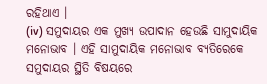ରହିଥାଏ ।
(iv) ସମୁଦାୟର ଏକ ମୁଖ୍ୟ ଉପାଦାନ ହେଉଛି ସାମୁଦାୟିକ ମନୋଭାବ । ଏହି ସାମୁଦାୟିକ ମନୋଭାବ ବ୍ୟତିରେକେ ସମୁଦାୟର ସ୍ଥିତି ବିଷୟରେ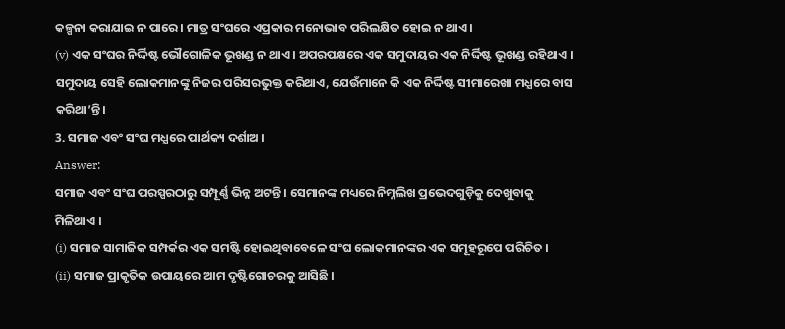କଳ୍ପନା କରାଯାଇ ନ ପାରେ । ମାତ୍ର ସଂଘରେ ଏପ୍ରକାର ମନୋଭାବ ପରିଲକ୍ଷିତ ହୋଇ ନ ଥାଏ ।
(v) ଏକ ସଂଘର ନିର୍ଦ୍ଦିଷ୍ଟ ଭୌଗୋଳିକ ଭୂଖଣ୍ଡ ନ ଥାଏ । ଅପରପକ୍ଷରେ ଏକ ସମୁଦାୟର ଏକ ନିର୍ଦ୍ଦିଷ୍ଟ ଭୂଖଣ୍ଡ ରହିଥାଏ । ସମୁଦାୟ ସେହି ଲୋକମାନଙ୍କୁ ନିଜର ପରିସରଭୁକ୍ତ କରିଥାଏ, ଯେଉଁମାନେ କି ଏକ ନିର୍ଦ୍ଦିଷ୍ଟ ସୀମାରେଖା ମଧ୍ଯରେ ବାସ କରିଥା’ନ୍ତି ।
3. ସମାଜ ଏବଂ ସଂଘ ମଧ୍ଯରେ ପାର୍ଥକ୍ୟ ଦର୍ଶାଅ ।
Answer:
ସମାଜ ଏବଂ ସଂଘ ପରସ୍ପରଠାରୁ ସମ୍ପୂର୍ଣ୍ଣ ଭିନ୍ନ ଅଟନ୍ତି । ସେମାନଙ୍କ ମଧ୍ୟରେ ନିମ୍ନଲିଖ ପ୍ରଭେଦଗୁଡ଼ିକୁ ଦେଖୁବାକୁ ମିଳିଥାଏ ।
(i) ସମାଜ ସାମାଜିକ ସମ୍ପର୍କର ଏକ ସମଷ୍ଟି ହୋଇଥିବାବେଳେ ସଂଘ ଲୋକମାନଙ୍କର ଏକ ସମୂହରୂପେ ପରିଚିତ ।
(ii) ସମାଜ ପ୍ରାକୃତିକ ଉପାୟରେ ଆମ ଦୃଷ୍ଟିଗୋଚରକୁ ଆସିଛି ।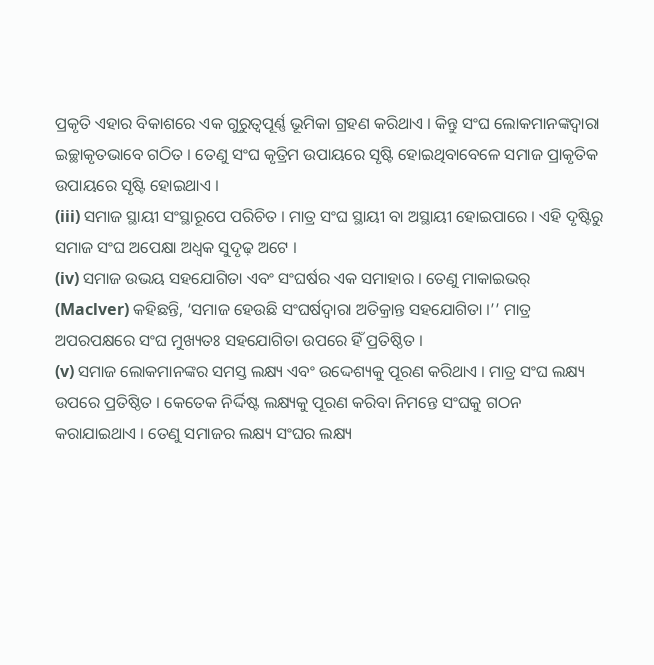ପ୍ରକୃତି ଏହାର ବିକାଶରେ ଏକ ଗୁରୁତ୍ଵପୂର୍ଣ୍ଣ ଭୂମିକା ଗ୍ରହଣ କରିଥାଏ । କିନ୍ତୁ ସଂଘ ଲୋକମାନଙ୍କଦ୍ୱାରା ଇଚ୍ଛାକୃତଭାବେ ଗଠିତ । ତେଣୁ ସଂଘ କୃତ୍ରିମ ଉପାୟରେ ସୃଷ୍ଟି ହୋଇଥିବାବେଳେ ସମାଜ ପ୍ରାକୃତିକ ଉପାୟରେ ସୃଷ୍ଟି ହୋଇଥାଏ ।
(iii) ସମାଜ ସ୍ଥାୟୀ ସଂସ୍ଥାରୂପେ ପରିଚିତ । ମାତ୍ର ସଂଘ ସ୍ଥାୟୀ ବା ଅସ୍ଥାୟୀ ହୋଇପାରେ । ଏହି ଦୃଷ୍ଟିରୁ ସମାଜ ସଂଘ ଅପେକ୍ଷା ଅଧ୍ବକ ସୁଦୃଢ଼ ଅଟେ ।
(iv) ସମାଜ ଉଭୟ ସହଯୋଗିତା ଏବଂ ସଂଘର୍ଷର ଏକ ସମାହାର । ତେଣୁ ମାକାଇଭର୍ (Maclver) କହିଛନ୍ତି, ‘ସମାଜ ହେଉଛି ସଂଘର୍ଷଦ୍ବାରା ଅତିକ୍ରାନ୍ତ ସହଯୋଗିତା ।’’ ମାତ୍ର ଅପରପକ୍ଷରେ ସଂଘ ମୁଖ୍ୟତଃ ସହଯୋଗିତା ଉପରେ ହିଁ ପ୍ରତିଷ୍ଠିତ ।
(v) ସମାଜ ଲୋକମାନଙ୍କର ସମସ୍ତ ଲକ୍ଷ୍ୟ ଏବଂ ଉଦ୍ଦେଶ୍ୟକୁ ପୂରଣ କରିଥାଏ । ମାତ୍ର ସଂଘ ଲକ୍ଷ୍ୟ ଉପରେ ପ୍ରତିଷ୍ଠିତ । କେତେକ ନିର୍ଦ୍ଦିଷ୍ଟ ଲକ୍ଷ୍ୟକୁ ପୂରଣ କରିବା ନିମନ୍ତେ ସଂଘକୁ ଗଠନ କରାଯାଇଥାଏ । ତେଣୁ ସମାଜର ଲକ୍ଷ୍ୟ ସଂଘର ଲକ୍ଷ୍ୟ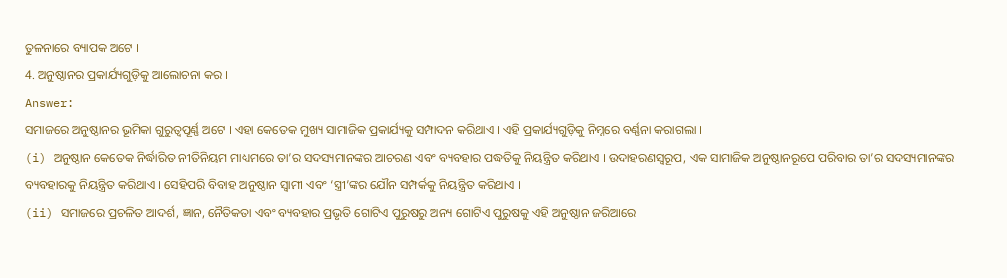ତୁଳନାରେ ବ୍ୟାପକ ଅଟେ ।
4. ଅନୁଷ୍ଠାନର ପ୍ରକାର୍ଯ୍ୟଗୁଡ଼ିକୁ ଆଲୋଚନା କର ।
Answer:
ସମାଜରେ ଅନୁଷ୍ଠାନର ଭୂମିକା ଗୁରୁତ୍ଵପୂର୍ଣ୍ଣ ଅଟେ । ଏହା କେତେକ ମୁଖ୍ୟ ସାମାଜିକ ପ୍ରକାର୍ଯ୍ୟକୁ ସମ୍ପାଦନ କରିଥାଏ । ଏହି ପ୍ରକାର୍ଯ୍ୟଗୁଡ଼ିକୁ ନିମ୍ନରେ ବର୍ଣ୍ଣନା କରାଗଲା ।
(i) ଅନୁଷ୍ଠାନ କେତେକ ନିର୍ଦ୍ଧାରିତ ନୀତିନିୟମ ମାଧ୍ୟମରେ ତା’ର ସଦସ୍ୟମାନଙ୍କର ଆଚରଣ ଏବଂ ବ୍ୟବହାର ପଦ୍ଧତିକୁ ନିୟନ୍ତ୍ରିତ କରିଥାଏ । ଉଦାହରଣସ୍ୱରୂପ, ଏକ ସାମାଜିକ ଅନୁଷ୍ଠାନରୂପେ ପରିବାର ତା’ର ସଦସ୍ୟମାନଙ୍କର ବ୍ୟବହାରକୁ ନିୟନ୍ତ୍ରିତ କରିଥାଏ । ସେହିପରି ବିବାହ ଅନୁଷ୍ଠାନ ସ୍ଵାମୀ ଏବଂ ‘ସ୍ତ୍ରୀ’ଙ୍କର ଯୌନ ସମ୍ପର୍କକୁ ନିୟନ୍ତ୍ରିତ କରିଥାଏ ।
(ii) ସମାଜରେ ପ୍ରଚଳିତ ଆଦର୍ଶ, ଜ୍ଞାନ, ନୈତିକତା ଏବଂ ବ୍ୟବହାର ପ୍ରଭୃତି ଗୋଟିଏ ପୁରୁଷରୁ ଅନ୍ୟ ଗୋଟିଏ ପୁରୁଷକୁ ଏହି ଅନୁଷ୍ଠାନ ଜରିଆରେ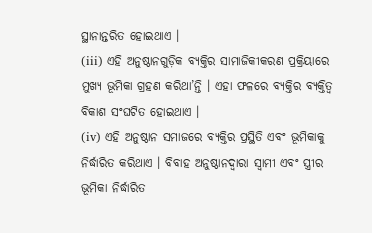ସ୍ଥାନାନ୍ତରିତ ହୋଇଥାଏ ।
(iii) ଏହି ଅନୁଷ୍ଠାନଗୁଡ଼ିକ ବ୍ୟକ୍ତିର ସାମାଜିକୀକରଣ ପ୍ରକ୍ରିୟାରେ ମୁଖ୍ୟ ଭୂମିକା ଗ୍ରହଣ କରିଥା’ନ୍ତି । ଏହା ଫଳରେ ବ୍ୟକ୍ତିର ବ୍ୟକ୍ତିତ୍ଵ ବିକାଶ ସଂଘଟିତ ହୋଇଥାଏ ।
(iv) ଏହି ଅନୁଷ୍ଠାନ ସମାଜରେ ବ୍ୟକ୍ତିର ପ୍ରସ୍ଥିତି ଏବଂ ଭୂମିକାକୁ ନିର୍ଦ୍ଧାରିତ କରିଥାଏ । ବିବାହ ଅନୁଷ୍ଠାନଦ୍ୱାରା ସ୍ଵାମୀ ଏବଂ ସ୍ତ୍ରୀର ଭୂମିକା ନିର୍ଦ୍ଧାରିତ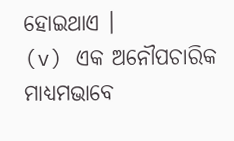ହୋଇଥାଏ ।
(v) ଏକ ଅନୌପଚାରିକ ମାଧ୍ୟମଭାବେ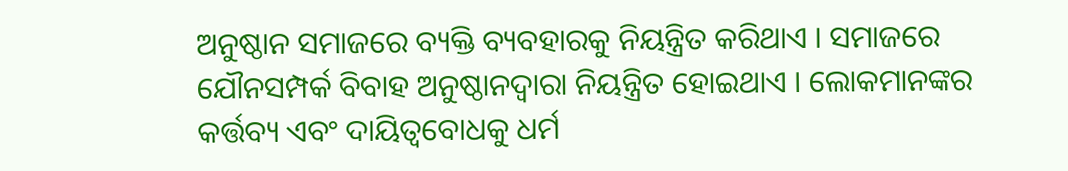ଅନୁଷ୍ଠାନ ସମାଜରେ ବ୍ୟକ୍ତି ବ୍ୟବହାରକୁ ନିୟନ୍ତ୍ରିତ କରିଥାଏ । ସମାଜରେ ଯୌନସମ୍ପର୍କ ବିବାହ ଅନୁଷ୍ଠାନଦ୍ୱାରା ନିୟନ୍ତ୍ରିତ ହୋଇଥାଏ । ଲୋକମାନଙ୍କର କର୍ତ୍ତବ୍ୟ ଏବଂ ଦାୟିତ୍ୱବୋଧକୁ ଧର୍ମ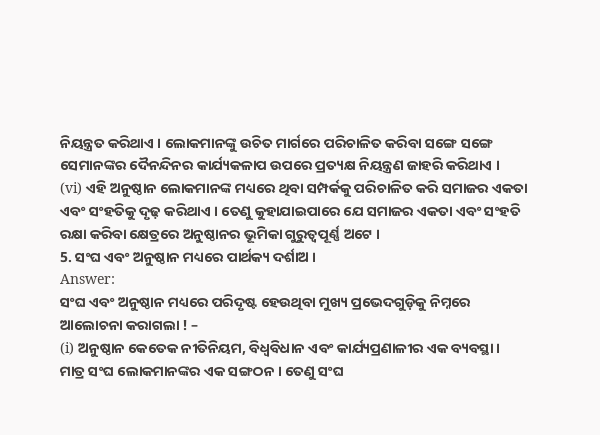ନିୟନ୍ତ୍ରତ କରିଥାଏ । ଲୋକମାନଙ୍କୁ ଉଚିତ ମାର୍ଗରେ ପରିଚାଳିତ କରିବା ସଙ୍ଗେ ସଙ୍ଗେ ସେମାନଙ୍କର ଦୈନନ୍ଦିନର କାର୍ଯ୍ୟକଳାପ ଉପରେ ପ୍ରତ୍ୟକ୍ଷ ନିୟନ୍ତ୍ରଣ ଜାହରି କରିଥାଏ ।
(vi) ଏହି ଅନୁଷ୍ଠାନ ଲୋକମାନଙ୍କ ମଧ୍ୟରେ ଥିବା ସମ୍ପର୍କକୁ ପରିଚାଳିତ କରି ସମାଜର ଏକତା ଏବଂ ସଂହତିକୁ ଦୃଢ଼ କରିଥାଏ । ତେଣୁ କୁହାଯାଇପାରେ ଯେ ସମାଜର ଏକତା ଏବଂ ସଂହତି ରକ୍ଷା କରିବା କ୍ଷେତ୍ରରେ ଅନୁଷ୍ଠାନର ଭୂମିକା ଗୁରୁତ୍ୱପୂର୍ଣ୍ଣ ଅଟେ ।
5. ସଂଘ ଏବଂ ଅନୁଷ୍ଠାନ ମଧ୍ୟରେ ପାର୍ଥକ୍ୟ ଦର୍ଶାଅ ।
Answer:
ସଂଘ ଏବଂ ଅନୁଷ୍ଠାନ ମଧ୍ୟରେ ପରିଦୃଷ୍ଟ ହେଉଥିବା ମୁଖ୍ୟ ପ୍ରଭେଦଗୁଡ଼ିକୁ ନିମ୍ନରେ ଆଲୋଚନା କରାଗଲା ! –
(i) ଅନୁଷ୍ଠାନ କେତେକ ନୀତିନିୟମ, ବିଧ୍ଵବିଧାନ ଏବଂ କାର୍ଯ୍ୟପ୍ରଣାଳୀର ଏକ ବ୍ୟବସ୍ଥା । ମାତ୍ର ସଂଘ ଲୋକମାନଙ୍କର ଏକ ସଙ୍ଗଠନ । ତେଣୁ ସଂଘ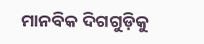ମାନବିକ ଦିଗଗୁଡ଼ିକୁ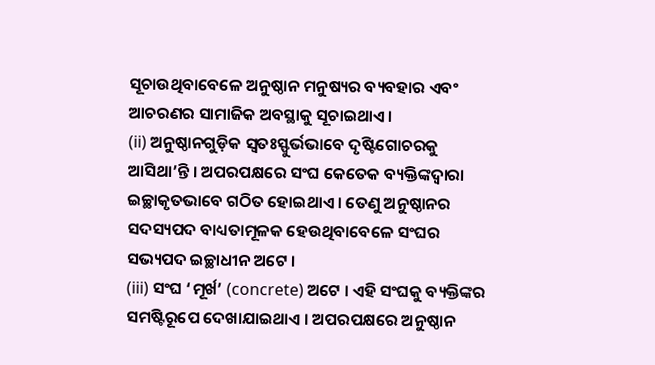ସୂଚାଉଥିବାବେଳେ ଅନୁଷ୍ଠାନ ମନୁଷ୍ୟର ବ୍ୟବହାର ଏବଂ ଆଚରଣର ସାମାଜିକ ଅବସ୍ଥାକୁ ସୂଚାଇଥାଏ।
(ii) ଅନୁଷ୍ଠାନଗୁଡ଼ିକ ସ୍ଵତଃସ୍ଫୁର୍ଭଭାବେ ଦୃଷ୍ଟିଗୋଚରକୁ ଆସିଥା’ନ୍ତି । ଅପରପକ୍ଷରେ ସଂଘ କେତେକ ବ୍ୟକ୍ତିଙ୍କଦ୍ୱାରା ଇଚ୍ଛାକୃତଭାବେ ଗଠିତ ହୋଇଥାଏ । ତେଣୁ ଅନୁଷ୍ଠାନର ସଦସ୍ୟପଦ ବାଧ୍ୟତାମୂଳକ ହେଉଥିବାବେଳେ ସଂଘର ସଭ୍ୟପଦ ଇଚ୍ଛାଧୀନ ଅଟେ ।
(iii) ସଂଘ ‘ମୂର୍ଖ’ (concrete) ଅଟେ । ଏହି ସଂଘକୁ ବ୍ୟକ୍ତିଙ୍କର ସମଷ୍ଟିରୂପେ ଦେଖାଯାଇଥାଏ । ଅପରପକ୍ଷରେ ଅନୁଷ୍ଠାନ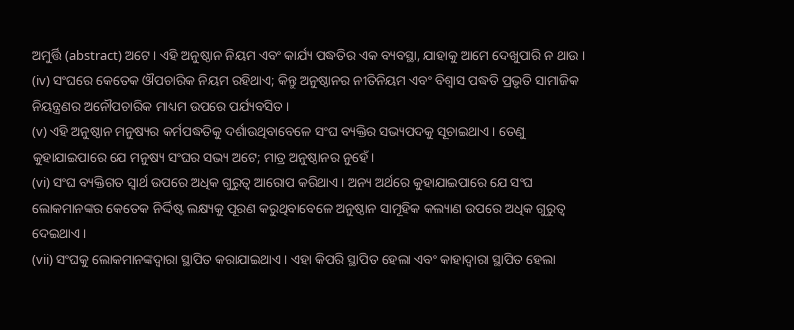ଅମୁର୍ତ୍ତି (abstract) ଅଟେ । ଏହି ଅନୁଷ୍ଠାନ ନିୟମ ଏବଂ କାର୍ଯ୍ୟ ପଦ୍ଧତିର ଏକ ବ୍ୟବସ୍ଥା, ଯାହାକୁ ଆମେ ଦେଖୁପାରି ନ ଥାଉ ।
(iv) ସଂଘରେ କେତେକ ଔପଚାରିକ ନିୟମ ରହିଥାଏ; କିନ୍ତୁ ଅନୁଷ୍ଠାନର ନୀତିନିୟମ ଏବଂ ବିଶ୍ଵାସ ପଦ୍ଧତି ପ୍ରଭୃତି ସାମାଜିକ ନିୟନ୍ତ୍ରଣର ଅନୌପଚାରିକ ମାଧ୍ୟମ ଉପରେ ପର୍ଯ୍ୟବସିତ ।
(v) ଏହି ଅନୁଷ୍ଠାନ ମନୁଷ୍ୟର କର୍ମପଦ୍ଧତିକୁ ଦର୍ଶାଉଥିବାବେଳେ ସଂଘ ବ୍ୟକ୍ତିର ସଭ୍ୟପଦକୁ ସୂଚାଇଥାଏ । ତେଣୁ କୁହାଯାଇପାରେ ଯେ ମନୁଷ୍ୟ ସଂଘର ସଭ୍ୟ ଅଟେ; ମାତ୍ର ଅନୁଷ୍ଠାନର ନୁହେଁ ।
(vi) ସଂଘ ବ୍ୟକ୍ତିଗତ ସ୍ଵାର୍ଥ ଉପରେ ଅଧିକ ଗୁରୁତ୍ବ ଆରୋପ କରିଥାଏ । ଅନ୍ୟ ଅର୍ଥରେ କୁହାଯାଇପାରେ ଯେ ସଂଘ ଲୋକମାନଙ୍କର କେତେକ ନିର୍ଦ୍ଦିଷ୍ଟ ଲକ୍ଷ୍ୟକୁ ପୂରଣ କରୁଥିବାବେଳେ ଅନୁଷ୍ଠାନ ସାମୂହିକ କଲ୍ୟାଣ ଉପରେ ଅଧିକ ଗୁରୁତ୍ଵ ଦେଇଥାଏ ।
(vii) ସଂଘକୁ ଲୋକମାନଙ୍କଦ୍ଵାରା ସ୍ଥାପିତ କରାଯାଇଥାଏ । ଏହା କିପରି ସ୍ଥାପିତ ହେଲା ଏବଂ କାହାଦ୍ବାରା ସ୍ଥାପିତ ହେଲା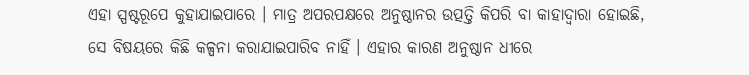ଏହା ସ୍ପଷ୍ଟରୂପେ କୁହାଯାଇପାରେ । ମାତ୍ର ଅପରପକ୍ଷରେ ଅନୁଷ୍ଠାନର ଉତ୍ପତ୍ତି କିପରି ବା କାହାଦ୍ଵାରା ହୋଇଛି, ସେ ବିଷୟରେ କିଛି କଳ୍ପନା କରାଯାଇପାରିବ ନାହିଁ । ଏହାର କାରଣ ଅନୁଷ୍ଠାନ ଧୀରେ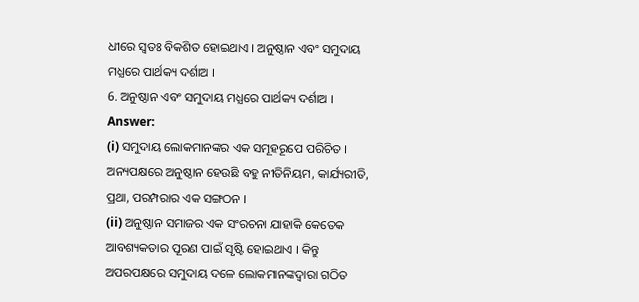ଧୀରେ ସ୍ବତଃ ବିକଶିତ ହୋଇଥାଏ । ଅନୁଷ୍ଠାନ ଏବଂ ସମୁଦାୟ ମଧ୍ଯରେ ପାର୍ଥକ୍ୟ ଦର୍ଶାଅ ।
6. ଅନୁଷ୍ଠାନ ଏବଂ ସମୁଦାୟ ମଧ୍ଯରେ ପାର୍ଥକ୍ୟ ଦର୍ଶାଅ ।
Answer:
(i) ସମୁଦାୟ ଲୋକମାନଙ୍କର ଏକ ସମୂହରୂପେ ପରିଚିତ । ଅନ୍ୟପକ୍ଷରେ ଅନୁଷ୍ଠାନ ହେଉଛି ବହୁ ନୀତିନିୟମ, କାର୍ଯ୍ୟରୀତି, ପ୍ରଥା, ପରମ୍ପରାର ଏକ ସଙ୍ଗଠନ ।
(ii) ଅନୁଷ୍ଠାନ ସମାଜର ଏକ ସଂରଚନା ଯାହାକି କେତେକ ଆବଶ୍ୟକତାର ପୂରଣ ପାଇଁ ସୃଷ୍ଟି ହୋଇଥାଏ । କିନ୍ତୁ ଅପରପକ୍ଷରେ ସମୁଦାୟ ଦଳେ ଲୋକମାନଙ୍କଦ୍ୱାରା ଗଠିତ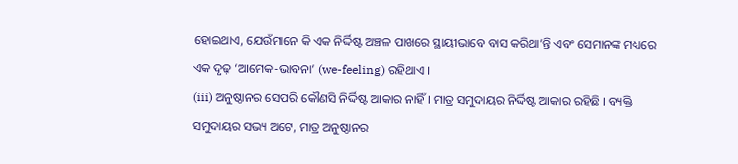ହୋଇଥାଏ, ଯେଉଁମାନେ କି ଏକ ନିର୍ଦ୍ଦିଷ୍ଟ ଅଞ୍ଚଳ ପାଖରେ ସ୍ଥାୟୀଭାବେ ବାସ କରିଥା’ନ୍ତି ଏବଂ ସେମାନଙ୍କ ମଧ୍ୟରେ ଏକ ଦୃଢ଼ ‘ଆମେକ-ଭାବନା’ (we-feeling) ରହିଥାଏ ।
(iii) ଅନୁଷ୍ଠାନର ସେପରି କୌଣସି ନିର୍ଦ୍ଦିଷ୍ଟ ଆକାର ନାହିଁ । ମାତ୍ର ସମୁଦାୟର ନିର୍ଦ୍ଦିଷ୍ଟ ଆକାର ରହିଛି । ବ୍ୟକ୍ତି ସମୁଦାୟର ସଭ୍ୟ ଅଟେ, ମାତ୍ର ଅନୁଷ୍ଠାନର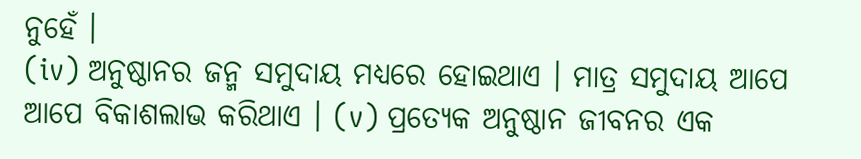ନୁହେଁ ।
(iv) ଅନୁଷ୍ଠାନର ଜନ୍ମ ସମୁଦାୟ ମଧ୍ଯରେ ହୋଇଥାଏ । ମାତ୍ର ସମୁଦାୟ ଆପେ ଆପେ ବିକାଶଲାଭ କରିଥାଏ । (v) ପ୍ରତ୍ୟେକ ଅନୁଷ୍ଠାନ ଜୀବନର ଏକ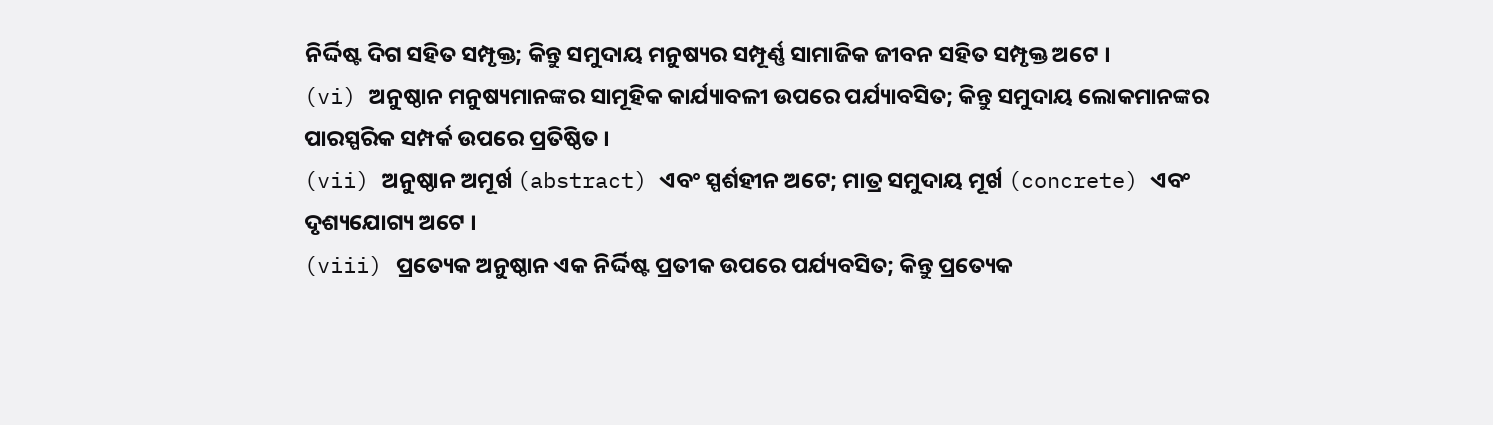ନିର୍ଦ୍ଦିଷ୍ଟ ଦିଗ ସହିତ ସମ୍ପୃକ୍ତ; କିନ୍ତୁ ସମୁଦାୟ ମନୁଷ୍ୟର ସମ୍ପୂର୍ଣ୍ଣ ସାମାଜିକ ଜୀବନ ସହିତ ସମ୍ପୃକ୍ତ ଅଟେ ।
(vi) ଅନୁଷ୍ଠାନ ମନୁଷ୍ୟମାନଙ୍କର ସାମୂହିକ କାର୍ଯ୍ୟାବଳୀ ଉପରେ ପର୍ଯ୍ୟାବସିତ; କିନ୍ତୁ ସମୁଦାୟ ଲୋକମାନଙ୍କର ପାରସ୍ପରିକ ସମ୍ପର୍କ ଉପରେ ପ୍ରତିଷ୍ଠିତ ।
(vii) ଅନୁଷ୍ଠାନ ଅମୂର୍ଖ (abstract) ଏବଂ ସ୍ପର୍ଶହୀନ ଅଟେ; ମାତ୍ର ସମୁଦାୟ ମୂର୍ଖ (concrete) ଏବଂ ଦୃଶ୍ୟଯୋଗ୍ୟ ଅଟେ ।
(viii) ପ୍ରତ୍ୟେକ ଅନୁଷ୍ଠାନ ଏକ ନିର୍ଦ୍ଦିଷ୍ଟ ପ୍ରତୀକ ଉପରେ ପର୍ଯ୍ୟବସିତ; କିନ୍ତୁ ପ୍ରତ୍ୟେକ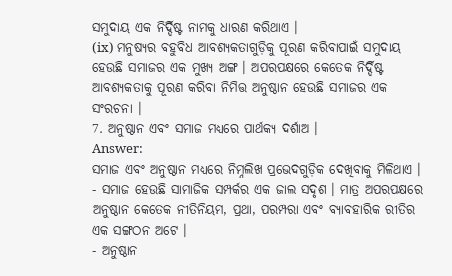ସମୁଦାୟ ଏକ ନିର୍ଦ୍ଦିଷ୍ଟ ନାମକୁ ଧାରଣ କରିଥାଏ ।
(ix) ମନୁଷ୍ୟର ବହୁବିଧ ଆବଶ୍ୟକତାଗୁଡ଼ିକୁ ପୂରଣ କରିବାପାଇଁ ସମୁଦାୟ ହେଉଛି ସମାଜର ଏକ ମୁଖ୍ୟ ଅଙ୍ଗ । ଅପରପକ୍ଷରେ କେତେକ ନିର୍ଦ୍ଦିଷ୍ଟ ଆବଶ୍ୟକତାକୁ ପୂରଣ କରିବା ନିମିତ୍ତ ଅନୁଷ୍ଠାନ ହେଉଛି ସମାଜର ଏକ ସଂରଚନା ।
7. ଅନୁଷ୍ଠାନ ଏବଂ ସମାଜ ମଧ୍ୟରେ ପାର୍ଥକ୍ୟ ଦର୍ଶାଅ ।
Answer:
ସମାଜ ଏବଂ ଅନୁଷ୍ଠାନ ମଧ୍ୟରେ ନିମ୍ନଲିଖ ପ୍ରଭେଦଗୁଡ଼ିକ ଦେଖିବାକୁ ମିଳିଥାଏ ।
- ସମାଜ ହେଉଛି ସାମାଜିକ ସମ୍ପର୍କର ଏକ ଜାଲ ସଦୃଶ । ମାତ୍ର ଅପରପକ୍ଷରେ ଅନୁଷ୍ଠାନ କେତେକ ନୀତିନିୟମ, ପ୍ରଥା, ପରମ୍ପରା ଏବଂ ବ୍ୟାବହାରିକ ରୀତିର ଏକ ସଙ୍ଗଠନ ଅଟେ ।
- ଅନୁଷ୍ଠାନ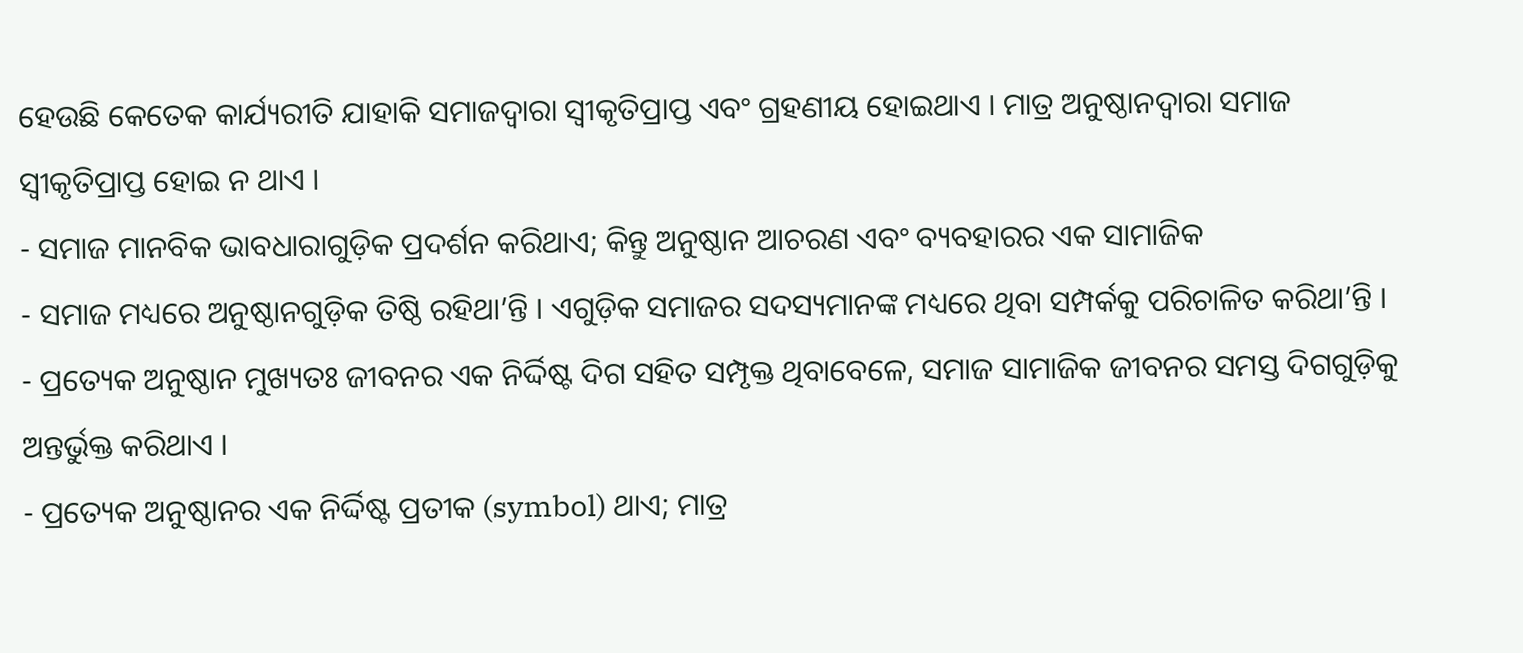ହେଉଛି କେତେକ କାର୍ଯ୍ୟରୀତି ଯାହାକି ସମାଜଦ୍ବାରା ସ୍ବୀକୃତିପ୍ରାପ୍ତ ଏବଂ ଗ୍ରହଣୀୟ ହୋଇଥାଏ । ମାତ୍ର ଅନୁଷ୍ଠାନଦ୍ୱାରା ସମାଜ ସ୍ବୀକୃତିପ୍ରାପ୍ତ ହୋଇ ନ ଥାଏ ।
- ସମାଜ ମାନବିକ ଭାବଧାରାଗୁଡ଼ିକ ପ୍ରଦର୍ଶନ କରିଥାଏ; କିନ୍ତୁ ଅନୁଷ୍ଠାନ ଆଚରଣ ଏବଂ ବ୍ୟବହାରର ଏକ ସାମାଜିକ
- ସମାଜ ମଧ୍ୟରେ ଅନୁଷ୍ଠାନଗୁଡ଼ିକ ତିଷ୍ଠି ରହିଥା’ନ୍ତି । ଏଗୁଡ଼ିକ ସମାଜର ସଦସ୍ୟମାନଙ୍କ ମଧ୍ୟରେ ଥିବା ସମ୍ପର୍କକୁ ପରିଚାଳିତ କରିଥା’ନ୍ତି ।
- ପ୍ରତ୍ୟେକ ଅନୁଷ୍ଠାନ ମୁଖ୍ୟତଃ ଜୀବନର ଏକ ନିର୍ଦ୍ଦିଷ୍ଟ ଦିଗ ସହିତ ସମ୍ପୃକ୍ତ ଥିବାବେଳେ, ସମାଜ ସାମାଜିକ ଜୀବନର ସମସ୍ତ ଦିଗଗୁଡ଼ିକୁ ଅନ୍ତର୍ଭୁକ୍ତ କରିଥାଏ ।
- ପ୍ରତ୍ୟେକ ଅନୁଷ୍ଠାନର ଏକ ନିର୍ଦ୍ଦିଷ୍ଟ ପ୍ରତୀକ (symbol) ଥାଏ; ମାତ୍ର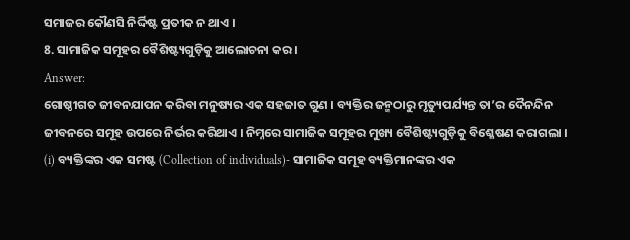ସମାଜର କୌଣସି ନିର୍ଦ୍ଦିଷ୍ଟ ପ୍ରତୀକ ନ ଥାଏ ।
8. ସାମାଜିକ ସମୂହର ବୈଶିଷ୍ଟ୍ୟଗୁଡ଼ିକୁ ଆଲୋଚନା କର ।
Answer:
ଗୋଷ୍ଠୀଗତ ଜୀବନଯାପନ କରିବା ମନୁଷ୍ୟର ଏକ ସହଜାତ ଗୁଣ । ବ୍ୟକ୍ତିର ଜନ୍ମଠାରୁ ମୃତ୍ୟୁପର୍ଯ୍ୟନ୍ତ ତା’ର ଦୈନନ୍ଦିନ ଜୀବନରେ ସମୂହ ଉପରେ ନିର୍ଭର କରିଥାଏ । ନିମ୍ନରେ ସାମାଜିକ ସମୂହର ମୁଖ୍ୟ ବୈଶିଷ୍ଟ୍ୟଗୁଡ଼ିକୁ ବିଶ୍ଳେଷଣ କରାଗଲା ।
(i) ବ୍ୟକ୍ତିଙ୍କର ଏକ ସମଷ୍ଟ (Collection of individuals)- ସାମାଜିକ ସମୂହ ବ୍ୟକ୍ତିମାନଙ୍କର ଏକ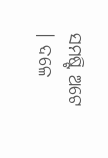ସମଷ୍ଟି ଅଟେ । ଦଳେ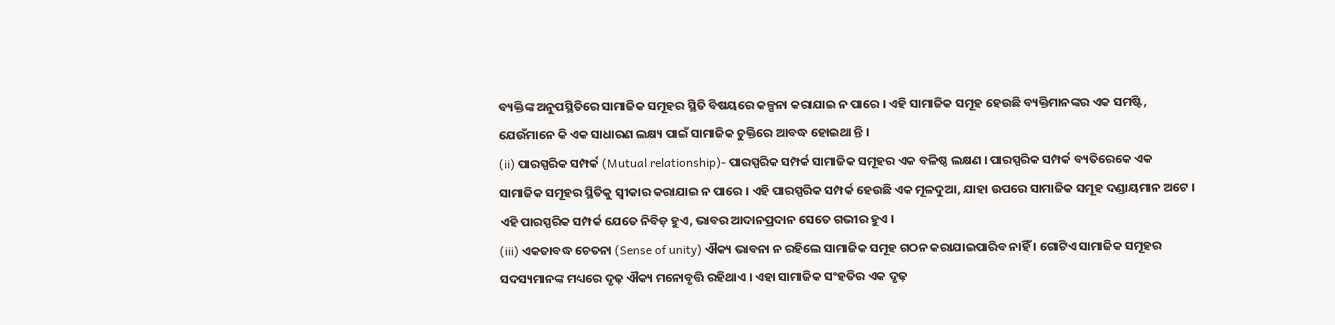ବ୍ୟକ୍ତିଙ୍କ ଅନୁପସ୍ଥିତିରେ ସାମାଜିକ ସମୂହର ସ୍ଥିତି ବିଷୟରେ କଳ୍ପନା କରାଯାଇ ନ ପାରେ । ଏହି ସାମାଜିକ ସମୂହ ହେଉଛି ବ୍ୟକ୍ତିମାନଙ୍କର ଏକ ସମଷ୍ଟି, ଯେଉଁମାନେ କି ଏକ ସାଧାରଣ ଲକ୍ଷ୍ୟ ପାଇଁ ସାମାଜିକ ଚୁକ୍ତିରେ ଆବଦ୍ଧ ହୋଇଥା ନ୍ତି ।
(ii) ପାରସ୍ପରିକ ସମ୍ପର୍କ (Mutual relationship)- ପାରସ୍ପରିକ ସମ୍ପର୍କ ସାମାଜିକ ସମୂହର ଏକ ବଳିଷ୍ଠ ଲକ୍ଷଣ । ପାରସ୍ପରିକ ସମ୍ପର୍କ ବ୍ୟତିରେକେ ଏକ ସାମାଜିକ ସମୂହର ସ୍ଥିତିକୁ ସ୍ବୀକାର କରାଯାଇ ନ ପାରେ । ଏହି ପାରସ୍ପରିକ ସମ୍ପର୍କ ହେଉଛି ଏକ ମୂଳଦୁଆ, ଯାହା ଉପରେ ସାମାଜିକ ସମୂହ ଦଣ୍ଡାୟମାନ ଅଟେ । ଏହି ପାରସ୍ପରିକ ସମ୍ପର୍କ ଯେତେ ନିବିଡ଼ ହୁଏ, ଭାବର ଆଦାନପ୍ରଦାନ ସେତେ ଗଭୀର ହୁଏ ।
(iii) ଏକତାବଦ୍ଧ ଚେତନା (Sense of unity) ଐକ୍ୟ ଭାବନା ନ ରହିଲେ ସାମାଜିକ ସମୂହ ଗଠନ କରାଯାଇପାରିବ ନାହିଁ । ଗୋଟିଏ ସାମାଜିକ ସମୂହର ସଦସ୍ୟମାନଙ୍କ ମଧ୍ୟରେ ଦୃଢ଼ ଐକ୍ୟ ମନୋବୃତ୍ତି ରହିଥାଏ । ଏହା ସାମାଜିକ ସଂହତିର ଏକ ଦୃଢ଼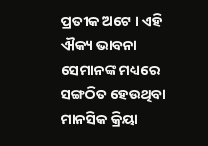ପ୍ରତୀକ ଅଟେ । ଏହି ଐକ୍ୟ ଭାବନା ସେମାନଙ୍କ ମଧ୍ୟରେ ସଙ୍ଗଠିତ ହେଉଥିବା ମାନସିକ କ୍ରିୟା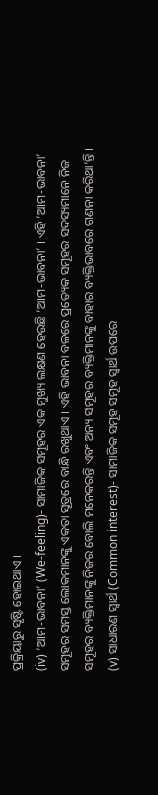ପ୍ରକ୍ରିୟାରୁ ସୃଷ୍ଟି ହୋଇଥାଏ ।
(iv) ‘ଆମ-ଭାବନା’ (We-feeling)- ସାମାଜିକ ସମୂହର ଏକ ମୁଖ୍ୟ ଲକ୍ଷଣ ହେଉଛି ‘ଆମ-ଭାବନା’ । ଏହି ‘ଆମ-ଭାବନା’ ସମୂହର ସମସ୍ତ ଲୋକମାନଙ୍କୁ ଏକତା ସୂତ୍ରରେ ବାନ୍ଧି ରଖୁଥାଏ । ଏହି ଭାବନା ବଳରେ ପ୍ରତ୍ୟେକ ସମୂହର ସଦସ୍ୟମାନେ ନିଜ ସମୂହର ବ୍ୟକ୍ତିମାନଙ୍କୁ ନିଜର ବୋଲି ମନେକରନ୍ତି ଏବଂ ଅନ୍ୟ ସମୂହର ବ୍ୟକ୍ତିମାନଙ୍କୁ ବାହାର ବ୍ୟକ୍ତିଭାବରେ ଗଣନା କରିଥା’ନ୍ତି ।
(v) ସାଧାରଣ ସ୍ଵାର୍ଥ (Common interest)- ସାମାଜିକ ସମୂହ ସମୂହ ସ୍ବାର୍ଥ ଉପରେ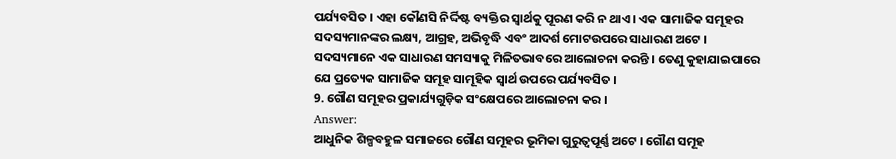ପର୍ଯ୍ୟବସିତ । ଏହା କୌଣସି ନିର୍ଦ୍ଦିଷ୍ଟ ବ୍ୟକ୍ତିର ସ୍ବାର୍ଥକୁ ପୂରଣ କରି ନ ଥାଏ । ଏକ ସାମାଜିକ ସମୂହର ସଦସ୍ୟମାନଙ୍କର ଲକ୍ଷ୍ୟ, ଆଗ୍ରହ, ଅଭିବୃଦ୍ଧି ଏବଂ ଆଦର୍ଶ ମୋଟଉପରେ ସାଧାରଣ ଅଟେ । ସଦସ୍ୟମାନେ ଏକ ସାଧାରଣ ସମସ୍ୟାକୁ ମିଳିତଭାବରେ ଆଲୋଚନା କରନ୍ତି । ତେଣୁ କୁହାଯାଇପାରେ ଯେ ପ୍ରତ୍ୟେକ ସାମାଜିକ ସମୂହ ସାମୂହିକ ସ୍ବାର୍ଥ ଉପରେ ପର୍ଯ୍ୟବସିତ ।
9. ଗୌଣ ସମୂହର ପ୍ରକାର୍ଯ୍ୟଗୁଡ଼ିକ ସଂକ୍ଷେପରେ ଆଲୋଚନା କର ।
Answer:
ଆଧୁନିକ ଶିଳ୍ପବହୁଳ ସମାଜରେ ଗୌଣ ସମୂହର ଭୂମିକା ଗୁରୁତ୍ଵପୂର୍ଣ୍ଣ ଅଟେ । ଗୌଣ ସମୂହ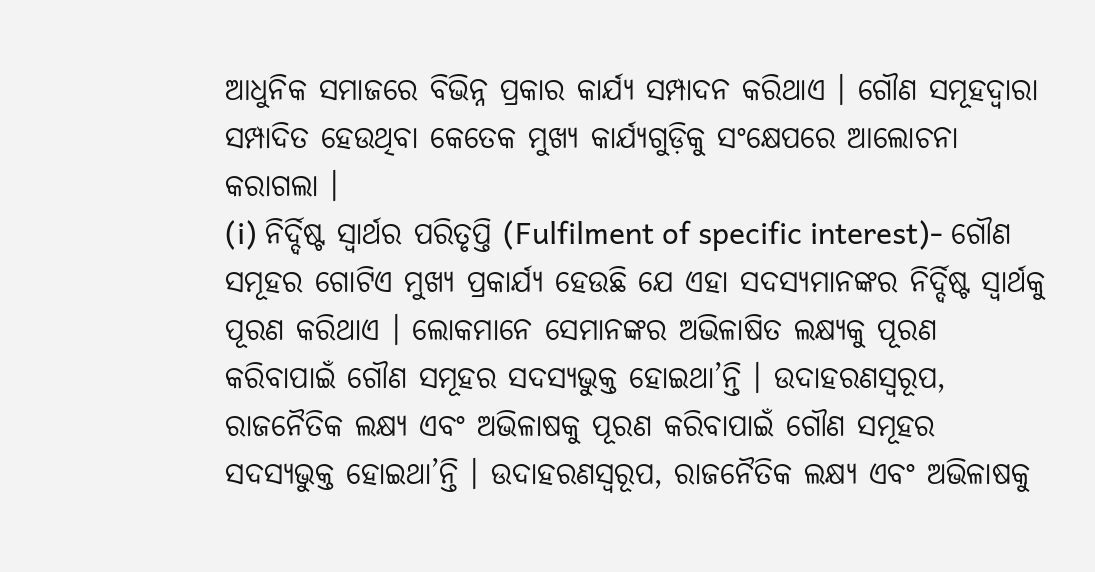ଆଧୁନିକ ସମାଜରେ ବିଭିନ୍ନ ପ୍ରକାର କାର୍ଯ୍ୟ ସମ୍ପାଦନ କରିଥାଏ । ଗୌଣ ସମୂହଦ୍ୱାରା ସମ୍ପାଦିତ ହେଉଥିବା କେତେକ ମୁଖ୍ୟ କାର୍ଯ୍ୟଗୁଡ଼ିକୁ ସଂକ୍ଷେପରେ ଆଲୋଚନା କରାଗଲା ।
(i) ନିର୍ଦ୍ଦିଷ୍ଟ ସ୍ଵାର୍ଥର ପରିତୃପ୍ତି (Fulfilment of specific interest)- ଗୌଣ ସମୂହର ଗୋଟିଏ ମୁଖ୍ୟ ପ୍ରକାର୍ଯ୍ୟ ହେଉଛି ଯେ ଏହା ସଦସ୍ୟମାନଙ୍କର ନିର୍ଦ୍ଦିଷ୍ଟ ସ୍ବାର୍ଥକୁ ପୂରଣ କରିଥାଏ । ଲୋକମାନେ ସେମାନଙ୍କର ଅଭିଳାଷିତ ଲକ୍ଷ୍ୟକୁ ପୂରଣ କରିବାପାଇଁ ଗୌଣ ସମୂହର ସଦସ୍ୟଭୁକ୍ତ ହୋଇଥା’ନ୍ତି । ଉଦାହରଣସ୍ୱରୂପ, ରାଜନୈତିକ ଲକ୍ଷ୍ୟ ଏବଂ ଅଭିଳାଷକୁ ପୂରଣ କରିବାପାଇଁ ଗୌଣ ସମୂହର ସଦସ୍ୟଭୁକ୍ତ ହୋଇଥା’ନ୍ତି । ଉଦାହରଣସ୍ୱରୂପ, ରାଜନୈତିକ ଲକ୍ଷ୍ୟ ଏବଂ ଅଭିଳାଷକୁ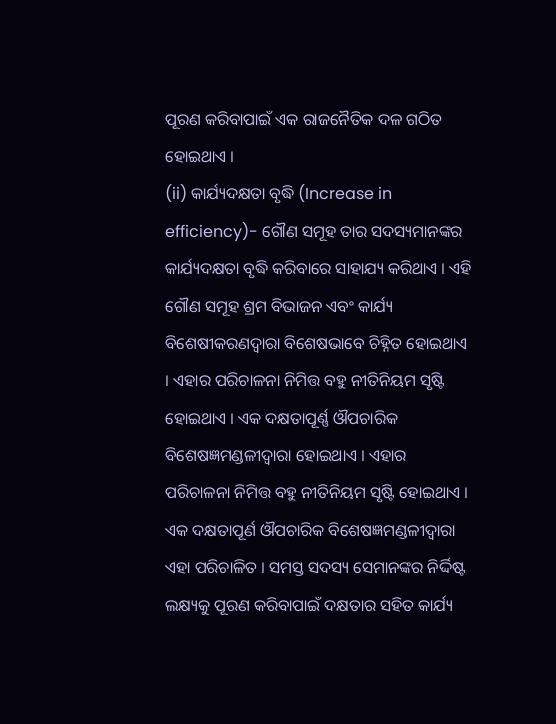ପୂରଣ କରିବାପାଇଁ ଏକ ରାଜନୈତିକ ଦଳ ଗଠିତ ହୋଇଥାଏ ।
(ii) କାର୍ଯ୍ୟଦକ୍ଷତା ବୃଦ୍ଧି (Increase in efficiency)- ଗୌଣ ସମୂହ ତାର ସଦସ୍ୟମାନଙ୍କର କାର୍ଯ୍ୟଦକ୍ଷତା ବୃଦ୍ଧି କରିବାରେ ସାହାଯ୍ୟ କରିଥାଏ । ଏହି ଗୌଣ ସମୂହ ଶ୍ରମ ବିଭାଜନ ଏବଂ କାର୍ଯ୍ୟ ବିଶେଷୀକରଣଦ୍ବାରା ବିଶେଷଭାବେ ଚିହ୍ନିତ ହୋଇଥାଏ । ଏହାର ପରିଚାଳନା ନିମିତ୍ତ ବହୁ ନୀତିନିୟମ ସୃଷ୍ଟି ହୋଇଥାଏ । ଏକ ଦକ୍ଷତାପୂର୍ଣ୍ଣ ଔପଚାରିକ ବିଶେଷଜ୍ଞମଣ୍ଡଳୀଦ୍ଵାରା ହୋଇଥାଏ । ଏହାର ପରିଚାଳନା ନିମିତ୍ତ ବହୁ ନୀତିନିୟମ ସୃଷ୍ଟି ହୋଇଥାଏ । ଏକ ଦକ୍ଷତାପୂର୍ଣ ଔପଚାରିକ ବିଶେଷଜ୍ଞମଣ୍ଡଳୀଦ୍ଵାରା ଏହା ପରିଚାଳିତ । ସମସ୍ତ ସଦସ୍ୟ ସେମାନଙ୍କର ନିର୍ଦ୍ଦିଷ୍ଟ ଲକ୍ଷ୍ୟକୁ ପୂରଣ କରିବାପାଇଁ ଦକ୍ଷତାର ସହିତ କାର୍ଯ୍ୟ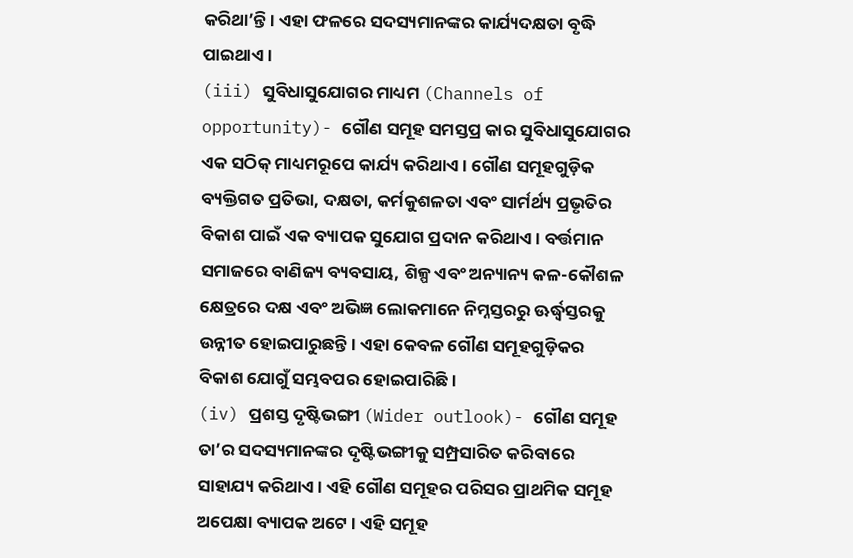କରିଥା’ନ୍ତି । ଏହା ଫଳରେ ସଦସ୍ୟମାନଙ୍କର କାର୍ଯ୍ୟଦକ୍ଷତା ବୃଦ୍ଧି ପାଇଥାଏ ।
(iii) ସୁବିଧାସୁଯୋଗର ମାଧ୍ୟମ (Channels of opportunity)- ଗୌଣ ସମୂହ ସମସ୍ତପ୍ର କାର ସୁବିଧାସୁଯୋଗର ଏକ ସଠିକ୍ ମାଧ୍ୟମରୂପେ କାର୍ଯ୍ୟ କରିଥାଏ । ଗୌଣ ସମୂହଗୁଡ଼ିକ ବ୍ୟକ୍ତିଗତ ପ୍ରତିଭା, ଦକ୍ଷତା, କର୍ମକୁଶଳତା ଏବଂ ସାର୍ମର୍ଥ୍ୟ ପ୍ରଭୃତିର ବିକାଶ ପାଇଁ ଏକ ବ୍ୟାପକ ସୁଯୋଗ ପ୍ରଦାନ କରିଥାଏ । ବର୍ତ୍ତମାନ ସମାଜରେ ବାଣିଜ୍ୟ ବ୍ୟବସାୟ, ଶିଳ୍ପ ଏବଂ ଅନ୍ୟାନ୍ୟ କଳ-କୌଶଳ କ୍ଷେତ୍ରରେ ଦକ୍ଷ ଏବଂ ଅଭିଜ୍ଞ ଲୋକମାନେ ନିମ୍ନସ୍ତରରୁ ଊର୍ଦ୍ଧ୍ବସ୍ତରକୁ ଉନ୍ନୀତ ହୋଇପାରୁଛନ୍ତି । ଏହା କେବଳ ଗୌଣ ସମୂହଗୁଡ଼ିକର ବିକାଶ ଯୋଗୁଁ ସମ୍ଭବପର ହୋଇପାରିଛି ।
(iv) ପ୍ରଶସ୍ତ ଦୃଷ୍ଟିଭଙ୍ଗୀ (Wider outlook)- ଗୌଣ ସମୂହ ତା’ର ସଦସ୍ୟମାନଙ୍କର ଦୃଷ୍ଟିଭଙ୍ଗୀକୁ ସମ୍ପ୍ରସାରିତ କରିବାରେ ସାହାଯ୍ୟ କରିଥାଏ । ଏହି ଗୌଣ ସମୂହର ପରିସର ପ୍ରାଥମିକ ସମୂହ ଅପେକ୍ଷା ବ୍ୟାପକ ଅଟେ । ଏହି ସମୂହ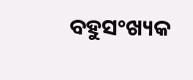ବହୁସଂଖ୍ୟକ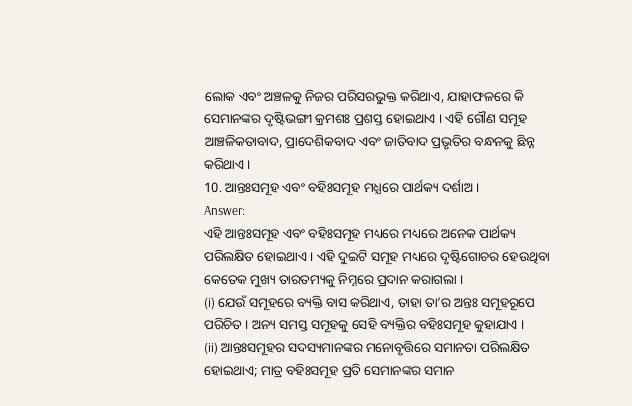ଲୋକ ଏବଂ ଅଞ୍ଚଳକୁ ନିଜର ପରିସରଭୁକ୍ତ କରିଥାଏ, ଯାହାଫଳରେ କି ସେମାନଙ୍କର ଦୃଷ୍ଟିଭଙ୍ଗୀ କ୍ରମଶଃ ପ୍ରଶସ୍ତ ହୋଇଥାଏ । ଏହି ଗୌଣ ସମୂହ ଆଞ୍ଚଳିକତାବାଦ, ପ୍ରାଦେଶିକବାଦ ଏବଂ ଜାତିବାଦ ପ୍ରଭୃତିର ବନ୍ଧନକୁ ଛିନ୍ନ କରିଥାଏ ।
10. ଆନ୍ତଃସମୂହ ଏବଂ ବହିଃସମୂହ ମଧ୍ଯରେ ପାର୍ଥକ୍ୟ ଦର୍ଶାଅ ।
Answer:
ଏହି ଆନ୍ତଃସମୂହ ଏବଂ ବହିଃସମୂହ ମଧ୍ୟରେ ମଧ୍ୟରେ ଅନେକ ପାର୍ଥକ୍ୟ ପରିଲକ୍ଷିତ ହୋଇଥାଏ । ଏହି ଦୁଇଟି ସମୂହ ମଧ୍ୟରେ ଦୃଷ୍ଟିଗୋଚର ହେଉଥିବା କେତେକ ମୁଖ୍ୟ ତାରତମ୍ୟକୁ ନିମ୍ନରେ ପ୍ରଦାନ କରାଗଲା ।
(i) ଯେଉଁ ସମୂହରେ ବ୍ୟକ୍ତି ବାସ କରିଥାଏ, ତାହା ତା’ର ଅନ୍ତଃ ସମୂହରୂପେ ପରିଚିତ । ଅନ୍ୟ ସମସ୍ତ ସମୂହକୁ ସେହି ବ୍ୟକ୍ତିର ବହିଃସମୂହ କୁହାଯାଏ ।
(ii) ଆନ୍ତଃସମୂହର ସଦସ୍ୟମାନଙ୍କର ମନୋବୃତ୍ତିରେ ସମାନତା ପରିଲକ୍ଷିତ ହୋଇଥାଏ; ମାତ୍ର ବହିଃସମୂହ ପ୍ରତି ସେମାନଙ୍କର ସମାନ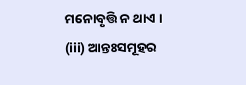ମନୋବୃତ୍ତି ନ ଥାଏ ।
(iii) ଆନ୍ତଃସମୂହର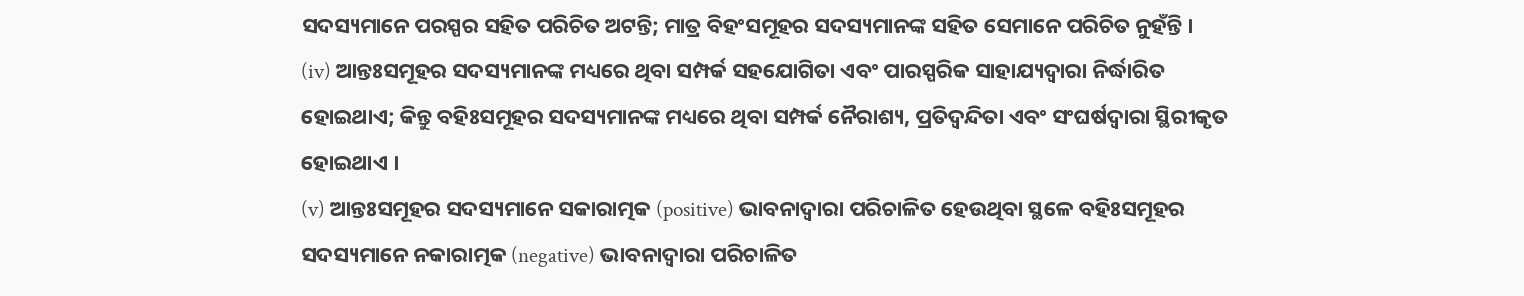ସଦସ୍ୟମାନେ ପରସ୍ପର ସହିତ ପରିଚିତ ଅଟନ୍ତି; ମାତ୍ର ବିହଂସମୂହର ସଦସ୍ୟମାନଙ୍କ ସହିତ ସେମାନେ ପରିଚିତ ନୁହଁନ୍ତି ।
(iv) ଆନ୍ତଃସମୂହର ସଦସ୍ୟମାନଙ୍କ ମଧ୍ୟରେ ଥିବା ସମ୍ପର୍କ ସହଯୋଗିତା ଏବଂ ପାରସ୍ପରିକ ସାହାଯ୍ୟଦ୍ୱାରା ନିର୍ଦ୍ଧାରିତ ହୋଇଥାଏ; କିନ୍ତୁ ବହିଃସମୂହର ସଦସ୍ୟମାନଙ୍କ ମଧ୍ୟରେ ଥିବା ସମ୍ପର୍କ ନୈରାଶ୍ୟ, ପ୍ରତିଦ୍ବନ୍ଦିତା ଏବଂ ସଂଘର୍ଷଦ୍ବାରା ସ୍ଥିରୀକୃତ ହୋଇଥାଏ ।
(v) ଆନ୍ତଃସମୂହର ସଦସ୍ୟମାନେ ସକାରାତ୍ମକ (positive) ଭାବନାଦ୍ୱାରା ପରିଚାଳିତ ହେଉଥିବା ସ୍ଥଳେ ବହିଃସମୂହର ସଦସ୍ୟମାନେ ନକାରାତ୍ମକ (negative) ଭାବନାଦ୍ଵାରା ପରିଚାଳିତ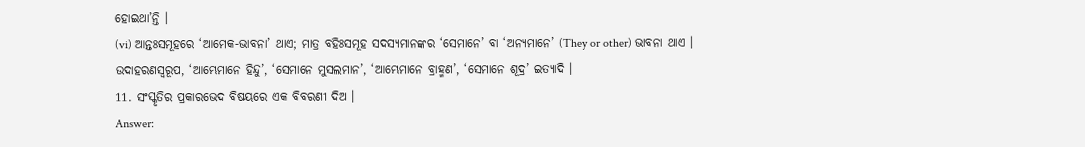ହୋଇଥା’ନ୍ତି ।
(vi) ଆନ୍ତଃସମୂହରେ ‘ଆମେକ-ଭାବନା’ ଥାଏ; ମାତ୍ର ବହିଃସମୂହ ସଦସ୍ୟମାନଙ୍କର ‘ସେମାନେ’ ବା ‘ଅନ୍ୟମାନେ’ (They or other) ଭାବନା ଥାଏ । ଉଦାହରଣସ୍ୱରୂପ, ‘ଆମ୍ଭେମାନେ ହିନ୍ଦୁ’, ‘ସେମାନେ ମୁସଲମାନ’, ‘ଆମ୍ଭେମାନେ ବ୍ରାହ୍ମଣ’, ‘ସେମାନେ ଶୂଦ୍ର’ ଇତ୍ୟାଦି ।
11. ସଂସ୍କୃତିର ପ୍ରକାରଭେଦ ବିଷୟରେ ଏକ ବିବରଣୀ ଦିଅ ।
Answer: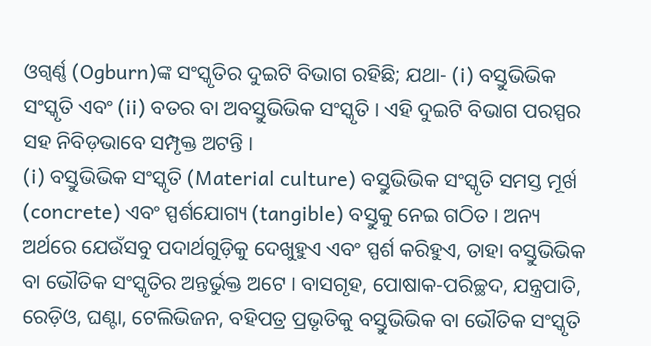ଓଗ୍ବର୍ଣ୍ଣ (Ogburn)ଙ୍କ ସଂସ୍କୃତିର ଦୁଇଟି ବିଭାଗ ରହିଛି; ଯଥା- (i) ବସ୍ତୁଭିଭିକ ସଂସ୍କୃତି ଏବଂ (ii) ବତର ବା ଅବସ୍ତୁଭିଭିକ ସଂସ୍କୃତି । ଏହି ଦୁଇଟି ବିଭାଗ ପରସ୍ପର ସହ ନିବିଡ଼ଭାବେ ସମ୍ପୃକ୍ତ ଅଟନ୍ତି ।
(i) ବସ୍ତୁଭିଭିକ ସଂସ୍କୃତି (Material culture) ବସ୍ତୁଭିଭିକ ସଂସ୍କୃତି ସମସ୍ତ ମୂର୍ଖ (concrete) ଏବଂ ସ୍ପର୍ଶଯୋଗ୍ୟ (tangible) ବସ୍ତୁକୁ ନେଇ ଗଠିତ । ଅନ୍ୟ ଅର୍ଥରେ ଯେଉଁସବୁ ପଦାର୍ଥଗୁଡ଼ିକୁ ଦେଖୁହୁଏ ଏବଂ ସ୍ପର୍ଶ କରିହୁଏ, ତାହା ବସ୍ତୁଭିଭିକ ବା ଭୌତିକ ସଂସ୍କୃତିର ଅନ୍ତର୍ଭୁକ୍ତ ଅଟେ । ବାସଗୃହ, ପୋଷାକ-ପରିଚ୍ଛଦ, ଯନ୍ତ୍ରପାତି, ରେଡ଼ିଓ, ଘଣ୍ଟା, ଟେଲିଭିଜନ, ବହିପତ୍ର ପ୍ରଭୃତିକୁ ବସ୍ତୁଭିଭିକ ବା ଭୌତିକ ସଂସ୍କୃତି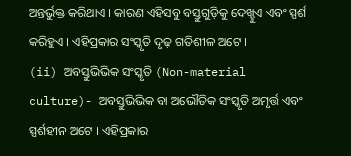ଅନ୍ତର୍ଭୁକ୍ତ କରିଥାଏ । କାରଣ ଏହିସବୁ ବସ୍ତୁଗୁଡ଼ିକୁ ଦେଖ୍ହୁଏ ଏବଂ ସ୍ପର୍ଶ କରିହୁଏ । ଏହିପ୍ରକାର ସଂସ୍କୃତି ଦୃଢ଼ ଗତିଶୀଳ ଅଟେ ।
(ii) ଅବସ୍ତୁଭିଭିକ ସଂସ୍କୃତି (Non-material culture)- ଅବସ୍ତୁଭିଭିକ ବା ଅଭୌତିକ ସଂସ୍କୃତି ଅମୃର୍ତ୍ତ ଏବଂ ସ୍ପର୍ଶହୀନ ଅଟେ । ଏହିପ୍ରକାର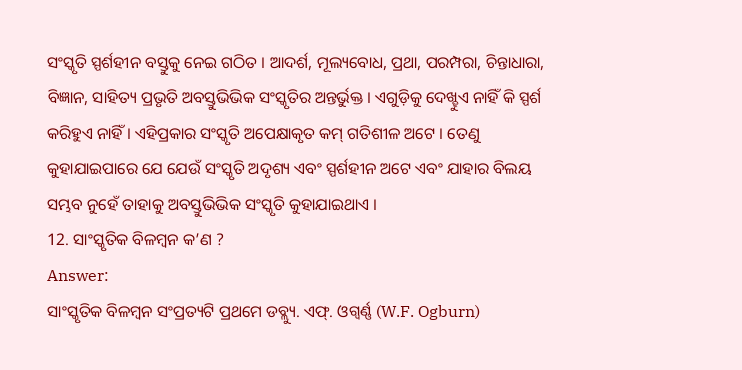ସଂସ୍କୃତି ସ୍ପର୍ଶହୀନ ବସ୍ତୁକୁ ନେଇ ଗଠିତ । ଆଦର୍ଶ, ମୂଲ୍ୟବୋଧ, ପ୍ରଥା, ପରମ୍ପରା, ଚିନ୍ତାଧାରା, ବିଜ୍ଞାନ, ସାହିତ୍ୟ ପ୍ରଭୃତି ଅବସ୍ତୁଭିଭିକ ସଂସ୍କୃତିର ଅନ୍ତର୍ଭୁକ୍ତ । ଏଗୁଡ଼ିକୁ ଦେଖ୍ହୁଏ ନାହିଁ କି ସ୍ପର୍ଶ କରିହୁଏ ନାହିଁ । ଏହିପ୍ରକାର ସଂସ୍କୃତି ଅପେକ୍ଷାକୃତ କମ୍ ଗତିଶୀଳ ଅଟେ । ତେଣୁ କୁହାଯାଇପାରେ ଯେ ଯେଉଁ ସଂସ୍କୃତି ଅଦୃଶ୍ୟ ଏବଂ ସ୍ପର୍ଶହୀନ ଅଟେ ଏବଂ ଯାହାର ବିଲୟ ସମ୍ଭବ ନୁହେଁ ତାହାକୁ ଅବସ୍ତୁଭିଭିକ ସଂସ୍କୃତି କୁହାଯାଇଥାଏ ।
12. ସାଂସ୍କୃତିକ ବିଳମ୍ବନ କ’ଣ ?
Answer:
ସାଂସ୍କୃତିକ ବିଳମ୍ବନ ସଂପ୍ରତ୍ୟଟି ପ୍ରଥମେ ଡବ୍ଲ୍ୟୁ. ଏଫ୍. ଓଗ୍ବର୍ଣ୍ଣ (W.F. Ogburn)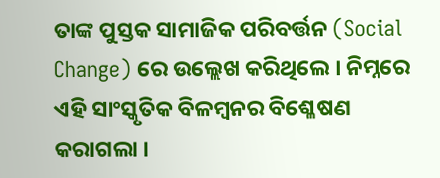ତାଙ୍କ ପୁସ୍ତକ ସାମାଜିକ ପରିବର୍ତ୍ତନ (Social Change) ରେ ଉଲ୍ଲେଖ କରିଥିଲେ । ନିମ୍ନରେ ଏହି ସାଂସ୍କୃତିକ ବିଳମ୍ବନର ବିଶ୍ଳେଷଣ କରାଗଲା ।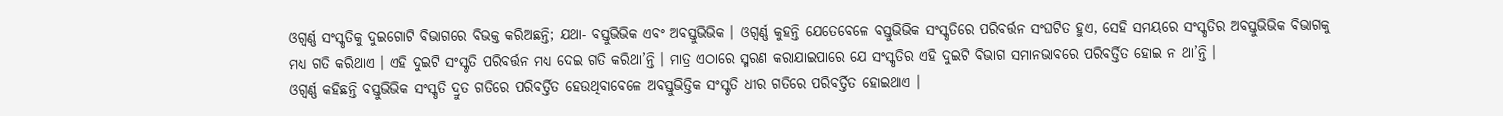ଓଗ୍ବର୍ଣ୍ଣ ସଂସ୍କୃତିକୁ ଦୁଇଗୋଟି ବିଭାଗରେ ବିଭକ୍ତ କରିଅଛନ୍ତି; ଯଥା- ବସ୍ତୁଭିଭିକ ଏବଂ ଅବସ୍ତୁଭିଭିକ । ଓଗ୍ବର୍ଣ୍ଣ କୁହନ୍ତି ଯେତେବେଳେ ବସ୍ତୁଭିଭିକ ସଂସ୍କୃତିରେ ପରିବର୍ତ୍ତନ ସଂଘଟିତ ହୁଏ, ସେହି ସମୟରେ ସଂସ୍କୃତିର ଅବସ୍ତୁଭିଭିକ ବିଭାଗକୁ ମଧ୍ୟ ଗତି କରିଥାଏ । ଏହି ଦୁଇଟି ସଂସ୍କୃତି ପରିବର୍ତ୍ତନ ମଧ୍ୟ ଦେଇ ଗତି କରିଥା’ନ୍ତି । ମାତ୍ର ଏଠାରେ ସ୍ମରଣ କରାଯାଇପାରେ ଯେ ସଂସ୍କୃତିର ଏହି ଦୁଇଟି ବିଭାଗ ସମାନଭାବରେ ପରିବର୍ତ୍ତିତ ହୋଇ ନ ଥା’ନ୍ତି ।
ଓଗ୍ବର୍ଣ୍ଣ କହିଛନ୍ତି ବସ୍ତୁଭିଭିକ ସଂସ୍କୃତି ଦ୍ରୁତ ଗତିରେ ପରିବର୍ତ୍ତିତ ହେଉଥିବାବେଳେ ଅବସ୍ତୁଭିତ୍ତିକ ସଂସ୍କୃତି ଧୀର ଗତିରେ ପରିବର୍ତ୍ତିତ ହୋଇଥାଏ ।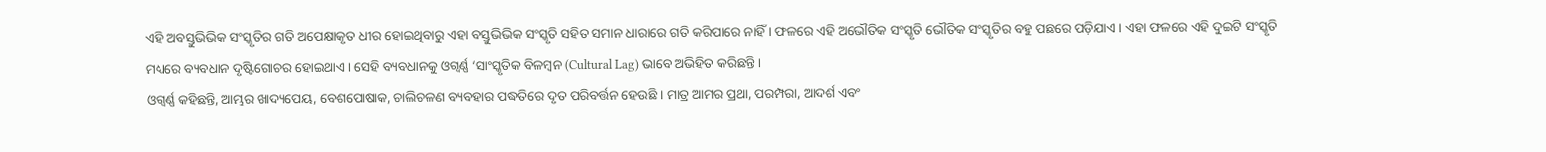ଏହି ଅବସ୍ତୁଭିଭିକ ସଂସ୍କୃତିର ଗତି ଅପେକ୍ଷାକୃତ ଧୀର ହୋଇଥିବାରୁ ଏହା ବସ୍ତୁଭିଭିକ ସଂସ୍କୃତି ସହିତ ସମାନ ଧାରାରେ ଗତି କରିପାରେ ନାହିଁ । ଫଳରେ ଏହି ଅଭୌତିକ ସଂସ୍କୃତି ଭୌତିକ ସଂସ୍କୃତିର ବହୁ ପଛରେ ପଡ଼ିଯାଏ । ଏହା ଫଳରେ ଏହି ଦୁଇଟି ସଂସ୍କୃତି ମଧ୍ୟରେ ବ୍ୟବଧାନ ଦୃଷ୍ଟିଗୋଚର ହୋଇଥାଏ । ସେହି ବ୍ୟବଧାନକୁ ଓଗ୍ବର୍ଣ୍ଣ ‘ସାଂସ୍କୃତିକ ବିଳମ୍ବନ (Cultural Lag) ଭାବେ ଅଭିହିତ କରିଛନ୍ତି ।
ଓଗ୍ବର୍ଣ୍ଣ କହିଛନ୍ତି, ଆମ୍ଭର ଖାଦ୍ୟପେୟ, ବେଶପୋଷାକ, ଚାଲିଚଳଣ ବ୍ୟବହାର ପଦ୍ଧତିରେ ଦୃତ ପରିବର୍ତ୍ତନ ହେଉଛି । ମାତ୍ର ଆମର ପ୍ରଥା, ପରମ୍ପରା, ଆଦର୍ଶ ଏବଂ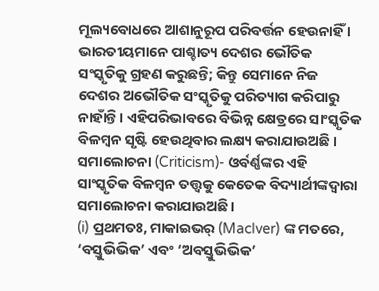ମୂଲ୍ୟବୋଧରେ ଆଶାନୁରୂପ ପରିବର୍ତ୍ତନ ହେଉନାହିଁ । ଭାରତୀୟମାନେ ପାଶ୍ଚାତ୍ୟ ଦେଶର ଭୌତିକ ସଂସ୍କୃତିକୁ ଗ୍ରହଣ କରୁଛନ୍ତି; କିନ୍ତୁ ସେମାନେ ନିଜ ଦେଶର ଅଭୌତିକ ସଂସ୍କୃତିକୁ ପରିତ୍ୟାଗ କରିପାରୁ ନାହାଁନ୍ତି । ଏହିପରିଭାବରେ ବିଭିନ୍ନ କ୍ଷେତ୍ରରେ ସାଂସ୍କୃତିକ ବିଳମ୍ବନ ସୃଷ୍ଟି ହେଉଥିବାର ଲକ୍ଷ୍ୟ କରାଯାଉଅଛି ।
ସମାଲୋଚନା (Criticism)- ଓର୍ବର୍ଣ୍ଣଙ୍କର ଏହି ସାଂସ୍କୃତିକ ବିଳମ୍ବନ ତତ୍ତ୍ଵକୁ କେତେକ ବିଦ୍ୟାର୍ଥୀଙ୍କଦ୍ୱାରା ସମାଲୋଚନା କରାଯାଉଅଛି।
(i) ପ୍ରଥମତଃ, ମାକାଇଭର୍ (MacIver) ଙ୍କ ମତରେ, ‘ବସ୍ତୁଭିଭିକ’ ଏବଂ ‘ଅବସ୍ତୁଭିଭିକ’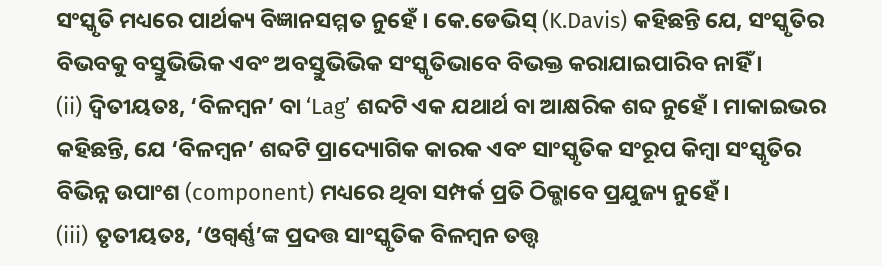ସଂସ୍କୃତି ମଧ୍ୟରେ ପାର୍ଥକ୍ୟ ବିଜ୍ଞାନସମ୍ମତ ନୁହେଁ । କେ.ଡେଭିସ୍ (K.Davis) କହିଛନ୍ତି ଯେ, ସଂସ୍କୃତିର ବିଭବକୁ ବସ୍ତୁଭିଭିକ ଏବଂ ଅବସ୍ତୁଭିଭିକ ସଂସ୍କୃତିଭାବେ ବିଭକ୍ତ କରାଯାଇପାରିବ ନାହିଁ ।
(ii) ଦ୍ଵିତୀୟତଃ, ‘ବିଳମ୍ବନ’ ବା ‘Lag’ ଶବ୍ଦଟି ଏକ ଯଥାର୍ଥ ବା ଆକ୍ଷରିକ ଶବ୍ଦ ନୁହେଁ । ମାକାଇଭର କହିଛନ୍ତି, ଯେ ‘ବିଳମ୍ବନ’ ଶବ୍ଦଟି ପ୍ରାଦ୍ୟୋଗିକ କାରକ ଏବଂ ସାଂସ୍କୃତିକ ସଂରୂପ କିମ୍ବା ସଂସ୍କୃତିର ବିଭିନ୍ନ ଉପାଂଶ (component) ମଧ୍ୟରେ ଥିବା ସମ୍ପର୍କ ପ୍ରତି ଠିକ୍ଭାବେ ପ୍ରଯୁଜ୍ୟ ନୁହେଁ ।
(iii) ତୃତୀୟତଃ, ‘ଓଗ୍ବର୍ଣ୍ଣ’ଙ୍କ ପ୍ରଦତ୍ତ ସାଂସ୍କୃତିକ ବିଳମ୍ବନ ତତ୍ତ୍ଵ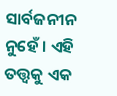ସାର୍ବଜନୀନ ନୁହେଁ । ଏହି ତତ୍ତ୍ଵକୁ ଏକ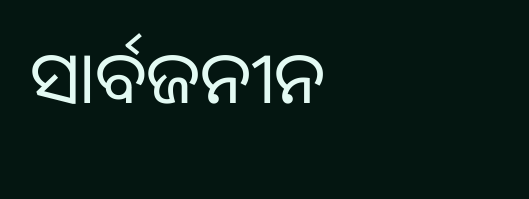ସାର୍ବଜନୀନ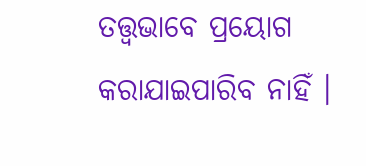ତତ୍ତ୍ୱଭାବେ ପ୍ରୟୋଗ କରାଯାଇପାରିବ ନାହିଁ ।